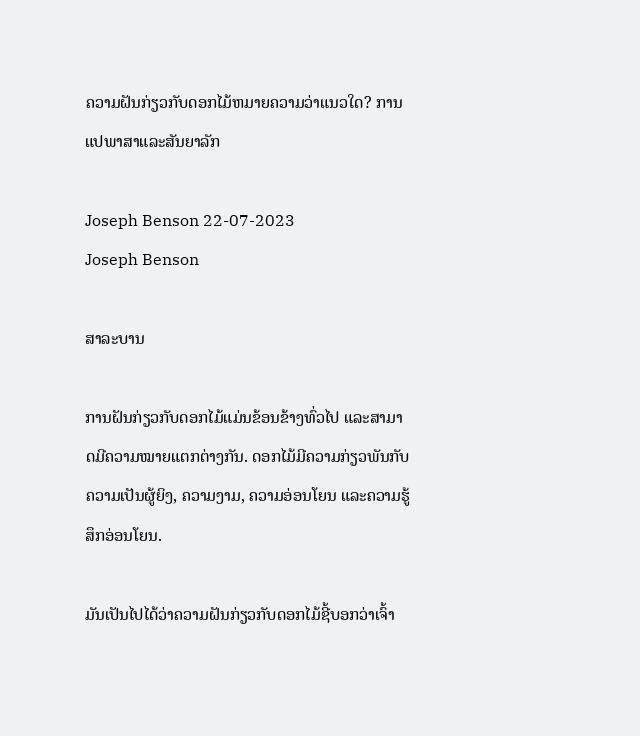ຄວາມຝັນກ່ຽວກັບດອກໄມ້ຫມາຍຄວາມວ່າແນວໃດ? ການແປພາສາແລະສັນຍາລັກ

Joseph Benson 22-07-2023
Joseph Benson

ສາລະບານ

ການຝັນກ່ຽວກັບດອກໄມ້ແມ່ນຂ້ອນຂ້າງທົ່ວໄປ ແລະສາມາດມີຄວາມໝາຍແຕກຕ່າງກັນ. ດອກໄມ້ມີຄວາມກ່ຽວພັນກັບຄວາມເປັນຜູ້ຍິງ, ຄວາມງາມ, ຄວາມອ່ອນໂຍນ ແລະຄວາມຮູ້ສຶກອ່ອນໂຍນ.

ມັນເປັນໄປໄດ້ວ່າຄວາມຝັນກ່ຽວກັບດອກໄມ້ຊີ້ບອກວ່າເຈົ້າ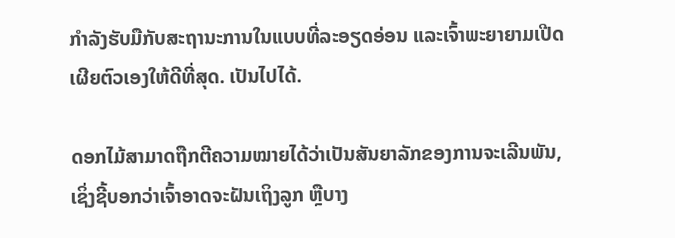ກຳລັງຮັບມືກັບສະຖານະການໃນແບບທີ່ລະອຽດອ່ອນ ແລະເຈົ້າພະຍາຍາມເປີດເຜີຍຕົວເອງໃຫ້ດີທີ່ສຸດ. ເປັນໄປໄດ້.

ດອກໄມ້ສາມາດຖືກຕີຄວາມໝາຍໄດ້ວ່າເປັນສັນຍາລັກຂອງການຈະເລີນພັນ, ເຊິ່ງຊີ້ບອກວ່າເຈົ້າອາດຈະຝັນເຖິງລູກ ຫຼືບາງ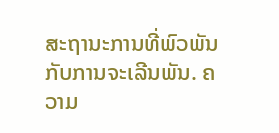ສະຖານະການທີ່ພົວພັນກັບການຈະເລີນພັນ. ຄວາມ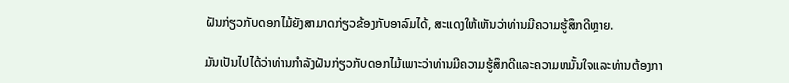ຝັນກ່ຽວກັບດອກໄມ້ຍັງສາມາດກ່ຽວຂ້ອງກັບອາລົມໄດ້, ສະແດງໃຫ້ເຫັນວ່າທ່ານມີຄວາມຮູ້ສຶກດີຫຼາຍ.

ມັນເປັນໄປໄດ້ວ່າທ່ານກໍາລັງຝັນກ່ຽວກັບດອກໄມ້ເພາະວ່າທ່ານມີຄວາມຮູ້ສຶກດີແລະຄວາມຫມັ້ນໃຈແລະທ່ານຕ້ອງກາ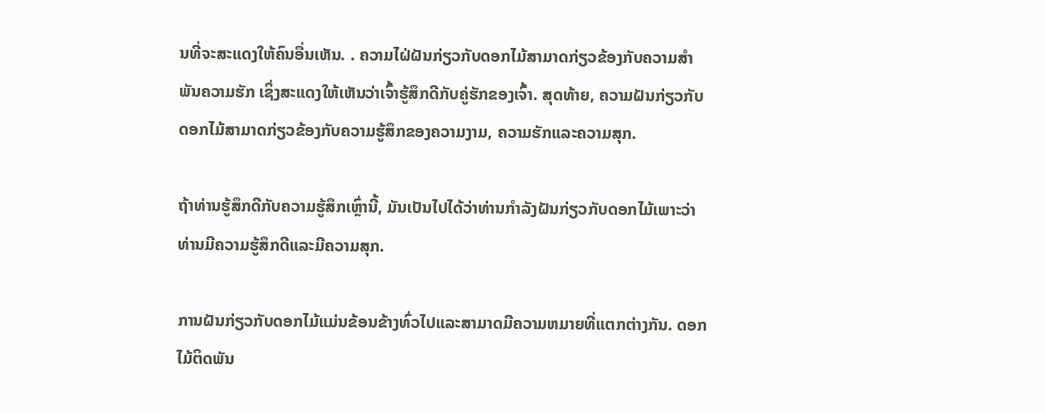ນທີ່ຈະສະແດງໃຫ້ຄົນອື່ນເຫັນ. . ຄວາມໄຝ່ຝັນກ່ຽວກັບດອກໄມ້ສາມາດກ່ຽວຂ້ອງກັບຄວາມສຳພັນຄວາມຮັກ ເຊິ່ງສະແດງໃຫ້ເຫັນວ່າເຈົ້າຮູ້ສຶກດີກັບຄູ່ຮັກຂອງເຈົ້າ. ສຸດທ້າຍ, ຄວາມຝັນກ່ຽວກັບດອກໄມ້ສາມາດກ່ຽວຂ້ອງກັບຄວາມຮູ້ສຶກຂອງຄວາມງາມ, ຄວາມຮັກແລະຄວາມສຸກ.

ຖ້າທ່ານຮູ້ສຶກດີກັບຄວາມຮູ້ສຶກເຫຼົ່ານີ້, ມັນເປັນໄປໄດ້ວ່າທ່ານກໍາລັງຝັນກ່ຽວກັບດອກໄມ້ເພາະວ່າທ່ານມີຄວາມຮູ້ສຶກດີແລະມີຄວາມສຸກ.

ການຝັນກ່ຽວກັບດອກໄມ້ແມ່ນຂ້ອນຂ້າງທົ່ວໄປແລະສາມາດມີຄວາມຫມາຍທີ່ແຕກຕ່າງກັນ. ດອກໄມ້ຕິດພັນ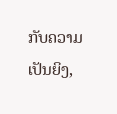ກັບຄວາມເປັນຍິງ,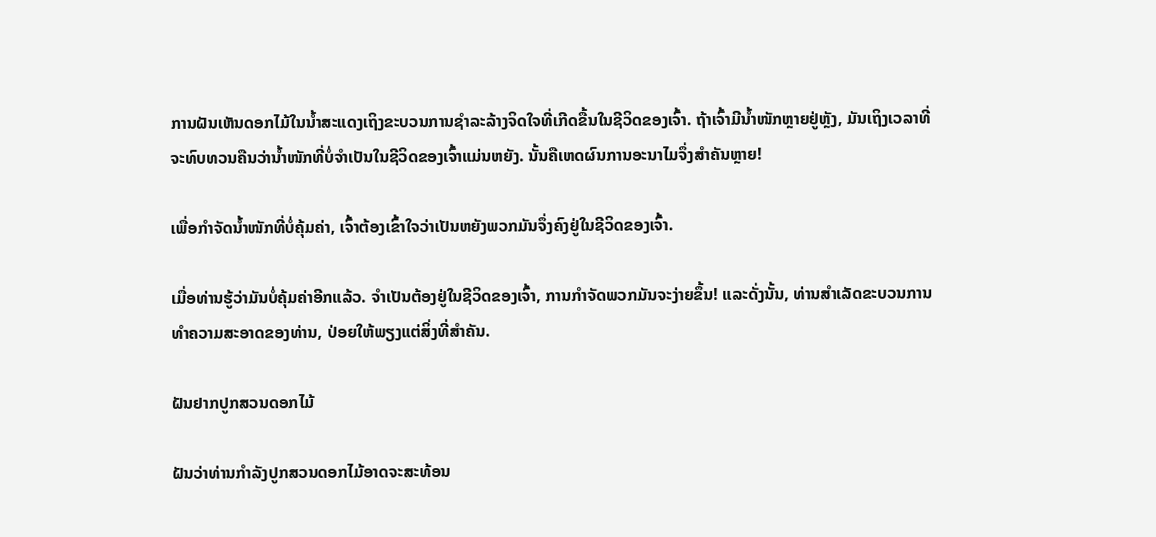ການຝັນເຫັນດອກໄມ້ໃນນ້ຳສະແດງເຖິງຂະບວນການຊຳລະລ້າງຈິດໃຈທີ່ເກີດຂື້ນໃນຊີວິດຂອງເຈົ້າ. ຖ້າເຈົ້າມີນໍ້າໜັກຫຼາຍຢູ່ຫຼັງ, ມັນເຖິງເວລາທີ່ຈະທົບທວນຄືນວ່ານໍ້າໜັກທີ່ບໍ່ຈໍາເປັນໃນຊີວິດຂອງເຈົ້າແມ່ນຫຍັງ. ນັ້ນຄືເຫດຜົນການອະນາໄມຈຶ່ງສຳຄັນຫຼາຍ!

ເພື່ອກຳຈັດນ້ຳໜັກທີ່ບໍ່ຄຸ້ມຄ່າ, ເຈົ້າຕ້ອງເຂົ້າໃຈວ່າເປັນຫຍັງພວກມັນຈຶ່ງຄົງຢູ່ໃນຊີວິດຂອງເຈົ້າ.

ເມື່ອທ່ານຮູ້ວ່າມັນບໍ່ຄຸ້ມຄ່າອີກແລ້ວ. ຈໍາເປັນຕ້ອງຢູ່ໃນຊີວິດຂອງເຈົ້າ, ການກໍາຈັດພວກມັນຈະງ່າຍຂຶ້ນ! ແລະດັ່ງນັ້ນ, ທ່ານສໍາເລັດຂະບວນການທໍາຄວາມສະອາດຂອງທ່ານ, ປ່ອຍໃຫ້ພຽງແຕ່ສິ່ງທີ່ສໍາຄັນ.

ຝັນຢາກປູກສວນດອກໄມ້

ຝັນວ່າທ່ານກໍາລັງປູກສວນດອກໄມ້ອາດຈະສະທ້ອນ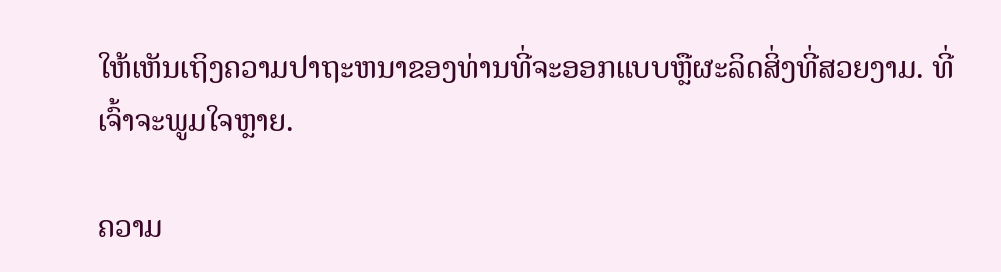ໃຫ້ເຫັນເຖິງຄວາມປາຖະຫນາຂອງທ່ານທີ່ຈະອອກແບບຫຼືຜະລິດສິ່ງທີ່ສວຍງາມ. ທີ່ເຈົ້າຈະພູມໃຈຫຼາຍ.

ຄວາມ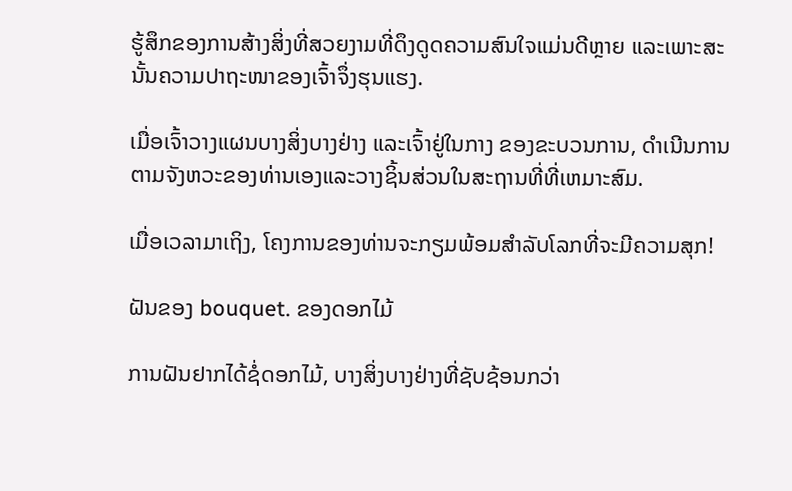ຮູ້ສຶກຂອງການສ້າງສິ່ງທີ່ສວຍງາມທີ່ດຶງດູດຄວາມສົນໃຈແມ່ນດີຫຼາຍ ແລະເພາະສະນັ້ນຄວາມປາຖະໜາຂອງເຈົ້າຈຶ່ງຮຸນແຮງ.

ເມື່ອເຈົ້າວາງແຜນບາງສິ່ງບາງຢ່າງ ແລະເຈົ້າຢູ່ໃນກາງ ຂອງຂະບວນການ, ດໍາເນີນການຕາມຈັງຫວະຂອງທ່ານເອງແລະວາງຊິ້ນສ່ວນໃນສະຖານທີ່ທີ່ເຫມາະສົມ.

ເມື່ອເວລາມາເຖິງ, ໂຄງການຂອງທ່ານຈະກຽມພ້ອມສໍາລັບໂລກທີ່ຈະມີຄວາມສຸກ!

ຝັນຂອງ bouquet. ຂອງດອກໄມ້

ການຝັນຢາກໄດ້ຊໍ່ດອກໄມ້, ບາງສິ່ງບາງຢ່າງທີ່ຊັບຊ້ອນກວ່າ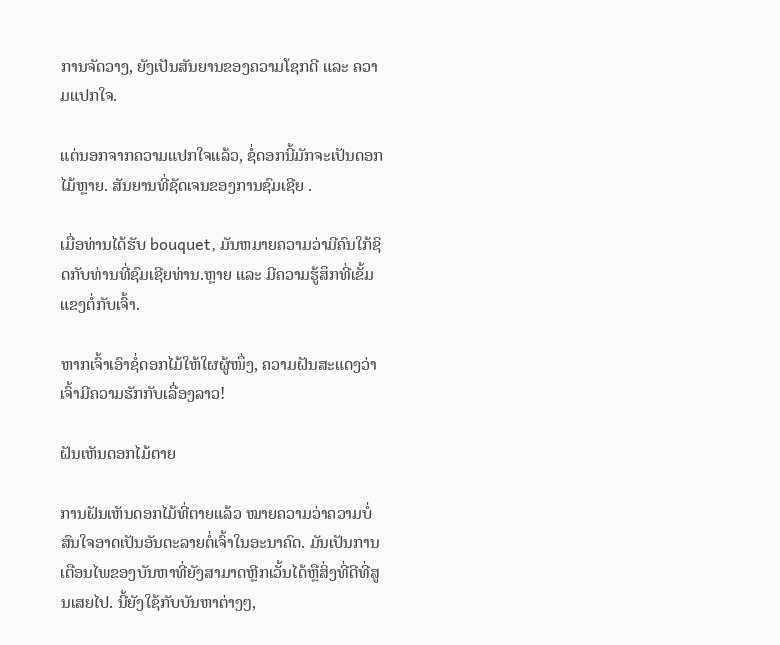ການຈັດວາງ, ຍັງເປັນສັນຍານຂອງຄວາມໂຊກດີ ແລະ ຄວາມແປກໃຈ.

ແຕ່ນອກຈາກຄວາມແປກໃຈແລ້ວ, ຊໍ່ດອກນີ້ມັກຈະເປັນດອກໄມ້ຫຼາຍ. ສັນຍານທີ່ຊັດເຈນຂອງການຊົມເຊີຍ .

ເມື່ອທ່ານໄດ້ຮັບ bouquet, ມັນຫມາຍຄວາມວ່າມີຄົນໃກ້ຊິດກັບທ່ານທີ່ຊົມເຊີຍທ່ານ.ຫຼາຍ ແລະ ມີຄວາມຮູ້ສຶກທີ່ເຂັ້ມແຂງຕໍ່ກັບເຈົ້າ.

ຫາກເຈົ້າເອົາຊໍ່ດອກໄມ້ໃຫ້ໃຜຜູ້ໜຶ່ງ, ຄວາມຝັນສະແດງວ່າເຈົ້າມີຄວາມຮັກກັບເລື່ອງລາວ!

ຝັນເຫັນດອກໄມ້ຕາຍ

ການຝັນເຫັນດອກໄມ້ທີ່ຕາຍແລ້ວ ໝາຍຄວາມວ່າຄວາມບໍ່ສົນໃຈອາດເປັນອັນຕະລາຍຕໍ່ເຈົ້າໃນອະນາຄົດ. ມັນເປັນການເຕືອນໄພຂອງບັນຫາທີ່ຍັງສາມາດຫຼີກເວັ້ນໄດ້ຫຼືສິ່ງທີ່ດີທີ່ສູນເສຍໄປ. ນີ້ຍັງໃຊ້ກັບບັນຫາຕ່າງໆ,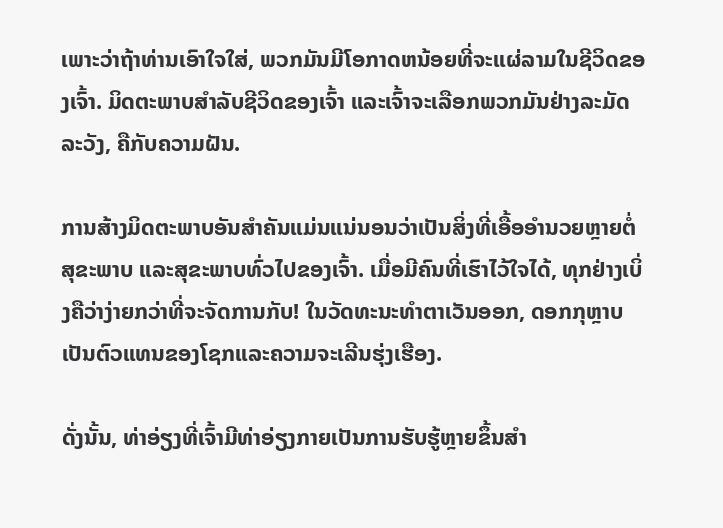ເພາະວ່າຖ້າທ່ານເອົາໃຈໃສ່, ພວກມັນມີໂອກາດຫນ້ອຍທີ່ຈະແຜ່ລາມໃນຊີວິດຂອງເຈົ້າ. ມິດຕະພາບສຳລັບຊີວິດຂອງເຈົ້າ ແລະເຈົ້າຈະເລືອກພວກມັນຢ່າງລະມັດລະວັງ, ຄືກັບຄວາມຝັນ.

ການສ້າງມິດຕະພາບອັນສຳຄັນແມ່ນແນ່ນອນວ່າເປັນສິ່ງທີ່ເອື້ອອໍານວຍຫຼາຍຕໍ່ສຸຂະພາບ ແລະສຸຂະພາບທົ່ວໄປຂອງເຈົ້າ. ເມື່ອມີຄົນທີ່ເຮົາໄວ້ໃຈໄດ້, ທຸກຢ່າງເບິ່ງຄືວ່າງ່າຍກວ່າທີ່ຈະຈັດການກັບ! ໃນວັດທະນະທໍາຕາເວັນອອກ, ດອກກຸຫຼາບເປັນຕົວແທນຂອງໂຊກແລະຄວາມຈະເລີນຮຸ່ງເຮືອງ.

ດັ່ງນັ້ນ, ທ່າອ່ຽງທີ່ເຈົ້າມີທ່າອ່ຽງກາຍເປັນການຮັບຮູ້ຫຼາຍຂຶ້ນສໍາ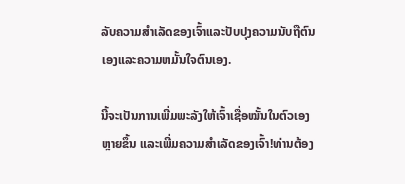ລັບຄວາມສໍາເລັດຂອງເຈົ້າແລະປັບປຸງຄວາມນັບຖືຕົນເອງແລະຄວາມຫມັ້ນໃຈຕົນເອງ.

ນີ້ຈະເປັນການເພີ່ມພະລັງໃຫ້ເຈົ້າເຊື່ອໝັ້ນໃນຕົວເອງຫຼາຍຂຶ້ນ ແລະເພີ່ມຄວາມສຳເລັດຂອງເຈົ້າ!ທ່ານຕ້ອງ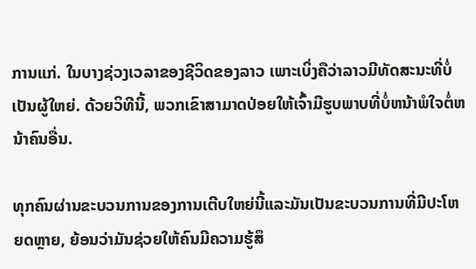ການແກ່. ໃນບາງຊ່ວງເວລາຂອງຊີວິດຂອງລາວ ເພາະເບິ່ງຄືວ່າລາວມີທັດສະນະທີ່ບໍ່ເປັນຜູ້ໃຫຍ່. ດ້ວຍວິທີນີ້, ພວກເຂົາສາມາດປ່ອຍໃຫ້ເຈົ້າມີຮູບພາບທີ່ບໍ່ຫນ້າພໍໃຈຕໍ່ຫນ້າຄົນອື່ນ.

ທຸກຄົນຜ່ານຂະບວນການຂອງການເຕີບໃຫຍ່ນີ້ແລະມັນເປັນຂະບວນການທີ່ມີປະໂຫຍດຫຼາຍ, ຍ້ອນວ່າມັນຊ່ວຍໃຫ້ຄົນມີຄວາມຮູ້ສຶ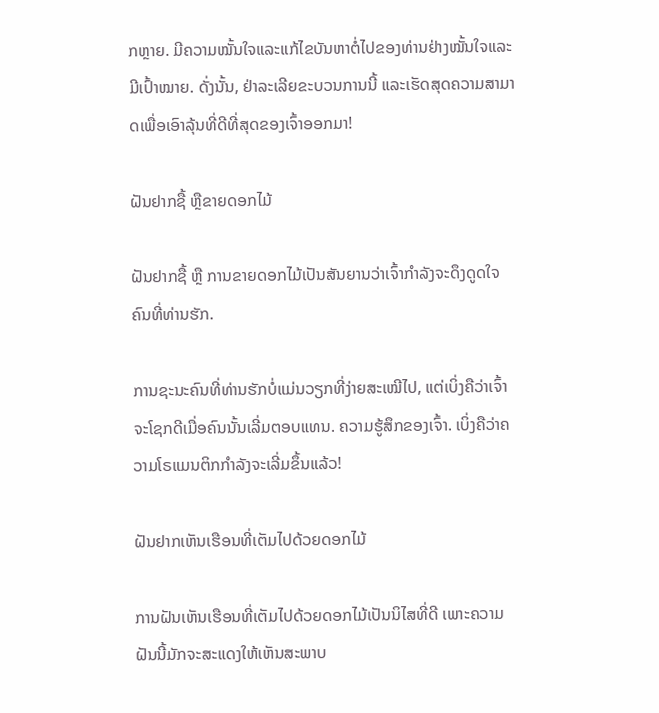ກຫຼາຍ. ມີຄວາມໝັ້ນໃຈແລະແກ້ໄຂບັນຫາຕໍ່ໄປຂອງທ່ານຢ່າງໝັ້ນໃຈແລະມີເປົ້າໝາຍ. ດັ່ງນັ້ນ, ຢ່າລະເລີຍຂະບວນການນີ້ ແລະເຮັດສຸດຄວາມສາມາດເພື່ອເອົາລຸ້ນທີ່ດີທີ່ສຸດຂອງເຈົ້າອອກມາ!

ຝັນຢາກຊື້ ຫຼືຂາຍດອກໄມ້

ຝັນຢາກຊື້ ຫຼື ການຂາຍດອກໄມ້ເປັນສັນຍານວ່າເຈົ້າກຳລັງຈະດຶງດູດໃຈຄົນທີ່ທ່ານຮັກ.

ການຊະນະຄົນທີ່ທ່ານຮັກບໍ່ແມ່ນວຽກທີ່ງ່າຍສະເໝີໄປ, ແຕ່ເບິ່ງຄືວ່າເຈົ້າຈະໂຊກດີເມື່ອຄົນນັ້ນເລີ່ມຕອບແທນ. ຄວາມຮູ້ສຶກຂອງເຈົ້າ. ເບິ່ງຄືວ່າຄວາມໂຣແມນຕິກກຳລັງຈະເລີ່ມຂຶ້ນແລ້ວ!

ຝັນຢາກເຫັນເຮືອນທີ່ເຕັມໄປດ້ວຍດອກໄມ້

ການຝັນເຫັນເຮືອນທີ່ເຕັມໄປດ້ວຍດອກໄມ້ເປັນນິໄສທີ່ດີ ເພາະຄວາມຝັນນີ້ມັກຈະສະແດງໃຫ້ເຫັນສະພາບ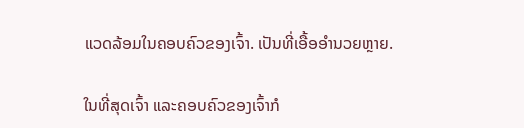ແວດລ້ອມໃນຄອບຄົວຂອງເຈົ້າ. ເປັນທີ່ເອື້ອອໍານວຍຫຼາຍ.

ໃນທີ່ສຸດເຈົ້າ ແລະຄອບຄົວຂອງເຈົ້າກໍ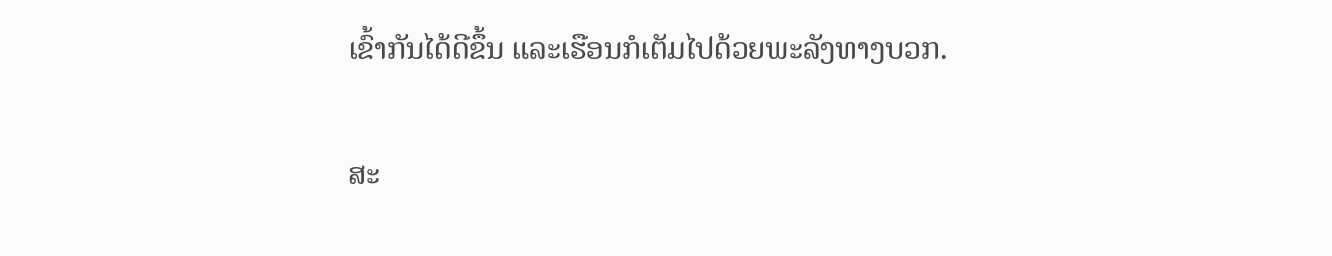ເຂົ້າກັນໄດ້ດີຂຶ້ນ ແລະເຮືອນກໍເຕັມໄປດ້ວຍພະລັງທາງບວກ.

ສະ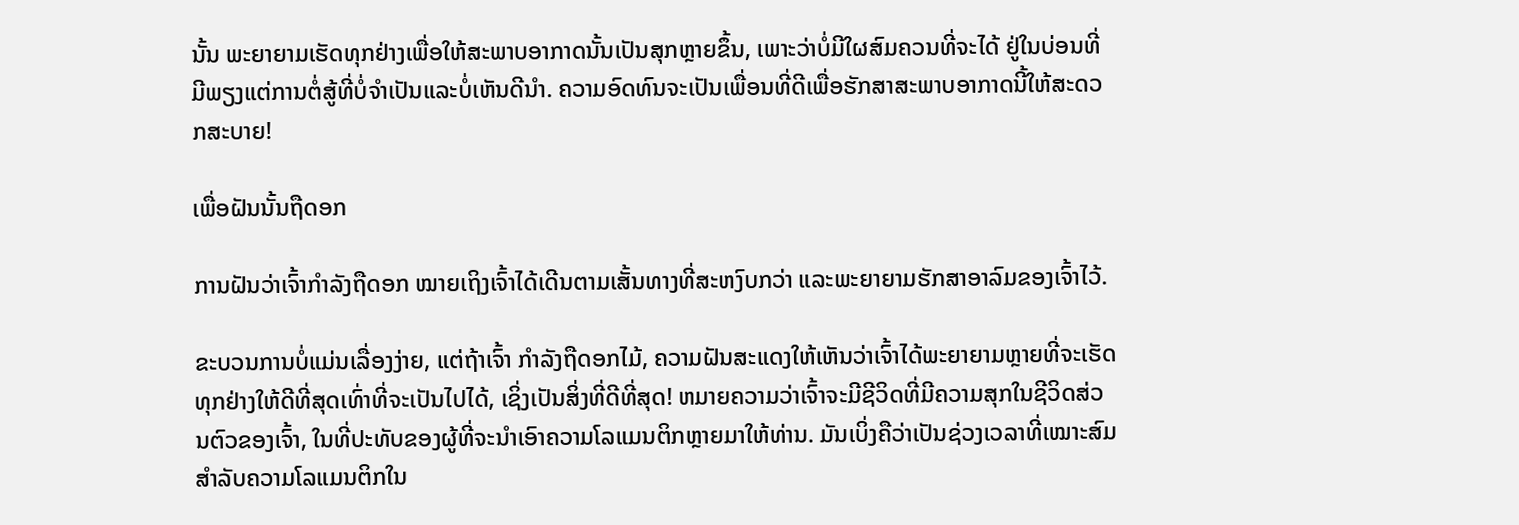ນັ້ນ ພະຍາຍາມເຮັດທຸກຢ່າງເພື່ອໃຫ້ສະພາບອາກາດນັ້ນເປັນສຸກຫຼາຍຂຶ້ນ, ເພາະວ່າບໍ່ມີໃຜສົມຄວນທີ່ຈະໄດ້ ຢູ່ໃນບ່ອນທີ່ມີພຽງແຕ່ການຕໍ່ສູ້ທີ່ບໍ່ຈໍາເປັນແລະບໍ່ເຫັນດີນໍາ. ຄວາມອົດທົນຈະເປັນເພື່ອນທີ່ດີເພື່ອຮັກສາສະພາບອາກາດນີ້ໃຫ້ສະດວກສະບາຍ!

ເພື່ອຝັນນັ້ນຖືດອກ

ການຝັນວ່າເຈົ້າກຳລັງຖືດອກ ໝາຍເຖິງເຈົ້າໄດ້ເດີນຕາມເສັ້ນທາງທີ່ສະຫງົບກວ່າ ແລະພະຍາຍາມຮັກສາອາລົມຂອງເຈົ້າໄວ້.

ຂະບວນການບໍ່ແມ່ນເລື່ອງງ່າຍ, ແຕ່ຖ້າເຈົ້າ ກໍາລັງຖືດອກໄມ້, ຄວາມຝັນສະແດງໃຫ້ເຫັນວ່າເຈົ້າໄດ້ພະຍາຍາມຫຼາຍທີ່ຈະເຮັດທຸກຢ່າງໃຫ້ດີທີ່ສຸດເທົ່າທີ່ຈະເປັນໄປໄດ້, ເຊິ່ງເປັນສິ່ງທີ່ດີທີ່ສຸດ! ຫມາຍຄວາມວ່າເຈົ້າຈະມີຊີວິດທີ່ມີຄວາມສຸກໃນຊີວິດສ່ວນຕົວຂອງເຈົ້າ, ໃນທີ່ປະທັບຂອງຜູ້ທີ່ຈະນໍາເອົາຄວາມໂລແມນຕິກຫຼາຍມາໃຫ້ທ່ານ. ມັນເບິ່ງຄືວ່າເປັນຊ່ວງເວລາທີ່ເໝາະສົມສຳລັບຄວາມໂລແມນຕິກໃນ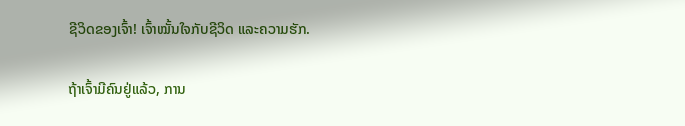ຊີວິດຂອງເຈົ້າ! ເຈົ້າໝັ້ນໃຈກັບຊີວິດ ແລະຄວາມຮັກ.

ຖ້າເຈົ້າມີຄົນຢູ່ແລ້ວ, ການ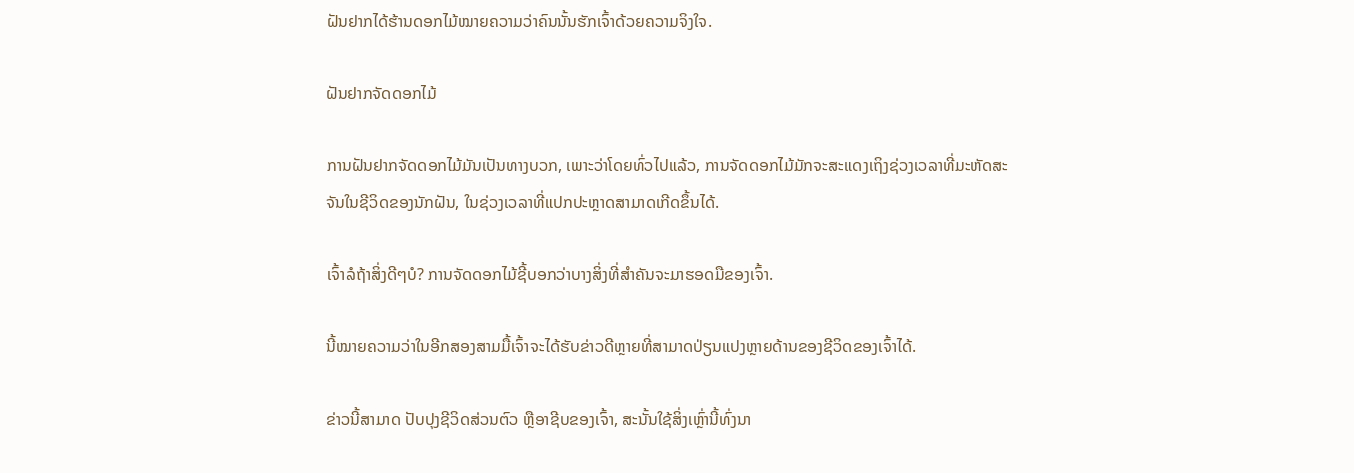ຝັນຢາກໄດ້ຮ້ານດອກໄມ້ໝາຍຄວາມວ່າຄົນນັ້ນຮັກເຈົ້າດ້ວຍຄວາມຈິງໃຈ.

ຝັນຢາກຈັດດອກໄມ້

ການຝັນຢາກຈັດດອກໄມ້ມັນເປັນທາງບວກ, ເພາະວ່າໂດຍທົ່ວໄປແລ້ວ, ການຈັດດອກໄມ້ມັກຈະສະແດງເຖິງຊ່ວງເວລາທີ່ມະຫັດສະຈັນໃນຊີວິດຂອງນັກຝັນ, ໃນຊ່ວງເວລາທີ່ແປກປະຫຼາດສາມາດເກີດຂຶ້ນໄດ້.

ເຈົ້າລໍຖ້າສິ່ງດີໆບໍ? ການຈັດດອກໄມ້ຊີ້ບອກວ່າບາງສິ່ງທີ່ສໍາຄັນຈະມາຮອດມືຂອງເຈົ້າ.

ນີ້ໝາຍຄວາມວ່າໃນອີກສອງສາມມື້ເຈົ້າຈະໄດ້ຮັບຂ່າວດີຫຼາຍທີ່ສາມາດປ່ຽນແປງຫຼາຍດ້ານຂອງຊີວິດຂອງເຈົ້າໄດ້.

ຂ່າວນີ້ສາມາດ ປັບປຸງຊີວິດສ່ວນຕົວ ຫຼືອາຊີບຂອງເຈົ້າ, ສະນັ້ນໃຊ້ສິ່ງເຫຼົ່ານີ້ທົ່ງນາ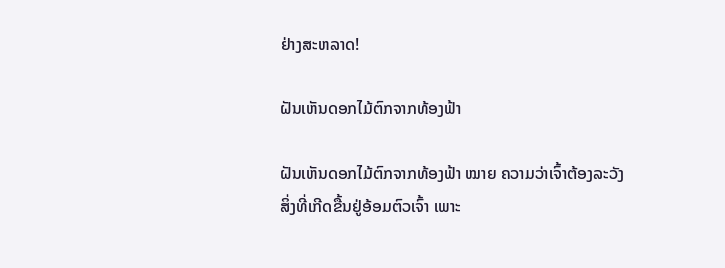ຢ່າງສະຫລາດ!

ຝັນເຫັນດອກໄມ້ຕົກຈາກທ້ອງຟ້າ

ຝັນເຫັນດອກໄມ້ຕົກຈາກທ້ອງຟ້າ ໝາຍ ຄວາມວ່າເຈົ້າຕ້ອງລະວັງສິ່ງທີ່ເກີດຂື້ນຢູ່ອ້ອມຕົວເຈົ້າ ເພາະ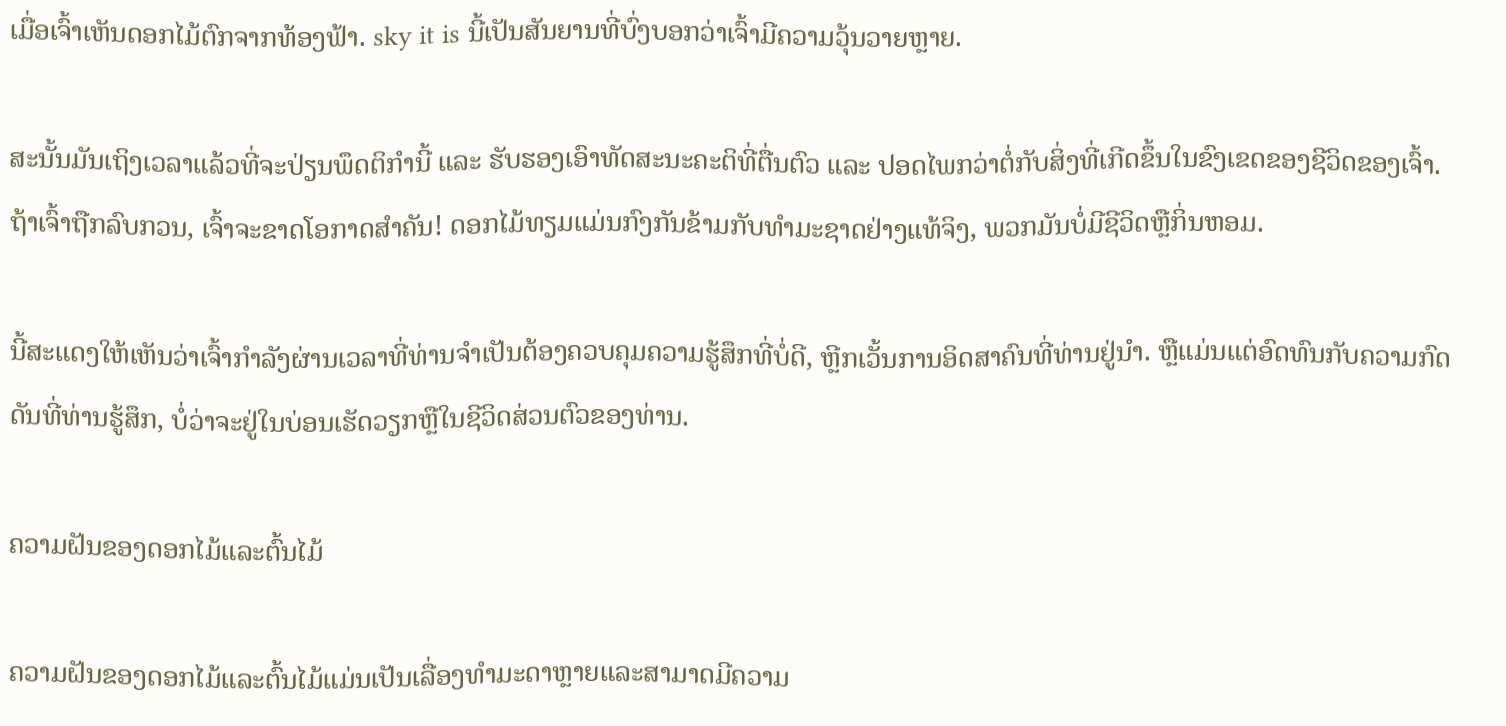ເມື່ອເຈົ້າເຫັນດອກໄມ້ຕົກຈາກທ້ອງຟ້າ. sky it is ນີ້ເປັນສັນຍານທີ່ບົ່ງບອກວ່າເຈົ້າມີຄວາມວຸ້ນວາຍຫຼາຍ.

ສະນັ້ນມັນເຖິງເວລາແລ້ວທີ່ຈະປ່ຽນພຶດຕິກຳນີ້ ແລະ ຮັບຮອງເອົາທັດສະນະຄະຕິທີ່ຕື່ນຕົວ ແລະ ປອດໄພກວ່າຕໍ່ກັບສິ່ງທີ່ເກີດຂຶ້ນໃນຂົງເຂດຂອງຊີວິດຂອງເຈົ້າ. ຖ້າເຈົ້າຖືກລົບກວນ, ເຈົ້າຈະຂາດໂອກາດສຳຄັນ! ດອກໄມ້ທຽມແມ່ນກົງກັນຂ້າມກັບທໍາມະຊາດຢ່າງແທ້ຈິງ, ພວກມັນບໍ່ມີຊີວິດຫຼືກິ່ນຫອມ.

ນີ້ສະແດງໃຫ້ເຫັນວ່າເຈົ້າກໍາລັງຜ່ານເວລາທີ່ທ່ານຈໍາເປັນຕ້ອງຄວບຄຸມຄວາມຮູ້ສຶກທີ່ບໍ່ດີ, ຫຼີກເວັ້ນການອິດສາຄົນທີ່ທ່ານຢູ່ນໍາ. ຫຼືແມ່ນແຕ່ອົດທົນກັບຄວາມກົດດັນທີ່ທ່ານຮູ້ສຶກ, ບໍ່ວ່າຈະຢູ່ໃນບ່ອນເຮັດວຽກຫຼືໃນຊີວິດສ່ວນຕົວຂອງທ່ານ.

ຄວາມຝັນຂອງດອກໄມ້ແລະຕົ້ນໄມ້

ຄວາມຝັນຂອງດອກໄມ້ແລະຕົ້ນໄມ້ແມ່ນເປັນເລື່ອງທໍາມະດາຫຼາຍແລະສາມາດມີຄວາມ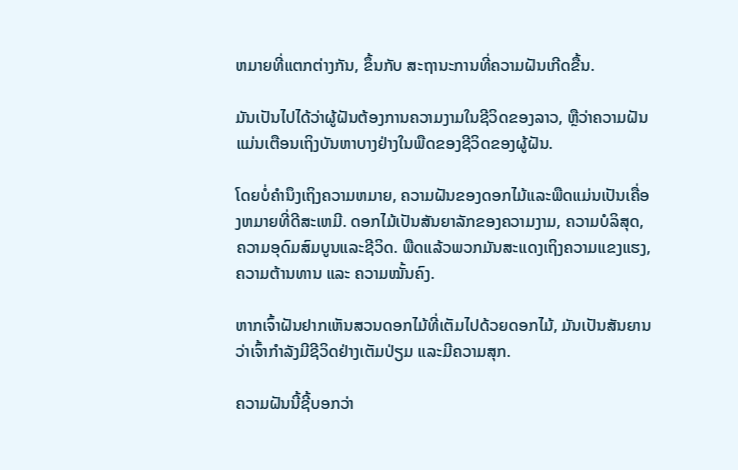ຫມາຍທີ່ແຕກຕ່າງກັນ, ຂຶ້ນກັບ ສະຖານະການທີ່ຄວາມຝັນເກີດຂື້ນ.

ມັນເປັນໄປໄດ້ວ່າຜູ້ຝັນຕ້ອງການຄວາມງາມໃນຊີວິດຂອງລາວ, ຫຼືວ່າຄວາມຝັນແມ່ນເຕືອນເຖິງບັນຫາບາງຢ່າງໃນພືດຂອງຊີວິດຂອງຜູ້ຝັນ.

ໂດຍບໍ່ຄໍານຶງເຖິງຄວາມຫມາຍ, ຄວາມຝັນຂອງດອກໄມ້ແລະພືດແມ່ນເປັນເຄື່ອງຫມາຍທີ່ດີສະເຫມີ. ດອກໄມ້ເປັນສັນຍາລັກຂອງຄວາມງາມ, ຄວາມບໍລິສຸດ, ຄວາມອຸດົມສົມບູນແລະຊີວິດ. ພືດແລ້ວພວກມັນສະແດງເຖິງຄວາມແຂງແຮງ, ຄວາມຕ້ານທານ ແລະ ຄວາມໝັ້ນຄົງ.

ຫາກເຈົ້າຝັນຢາກເຫັນສວນດອກໄມ້ທີ່ເຕັມໄປດ້ວຍດອກໄມ້, ມັນເປັນສັນຍານວ່າເຈົ້າກຳລັງມີຊີວິດຢ່າງເຕັມປ່ຽມ ແລະມີຄວາມສຸກ.

ຄວາມຝັນນີ້ຊີ້ບອກວ່າ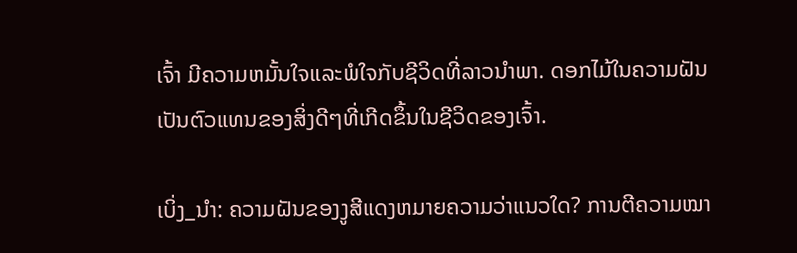ເຈົ້າ ມີຄວາມຫມັ້ນໃຈແລະພໍໃຈກັບຊີວິດທີ່ລາວນໍາພາ. ດອກໄມ້ໃນຄວາມຝັນເປັນຕົວແທນຂອງສິ່ງດີໆທີ່ເກີດຂຶ້ນໃນຊີວິດຂອງເຈົ້າ.

ເບິ່ງ_ນຳ: ຄວາມຝັນຂອງງູສີແດງຫມາຍຄວາມວ່າແນວໃດ? ການຕີຄວາມໝາ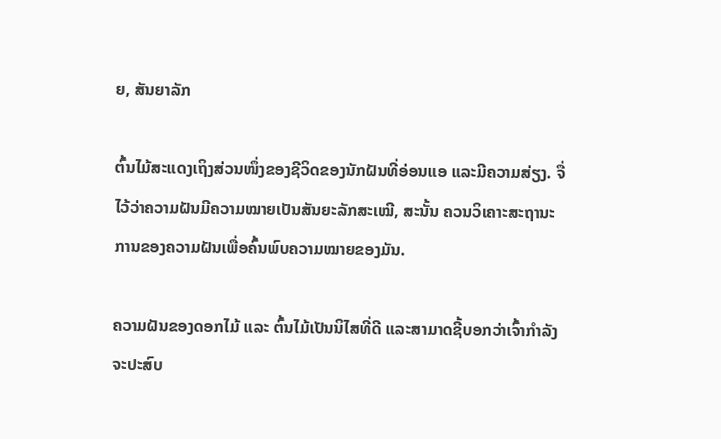ຍ, ສັນຍາລັກ

ຕົ້ນໄມ້ສະແດງເຖິງສ່ວນໜຶ່ງຂອງຊີວິດຂອງນັກຝັນທີ່ອ່ອນແອ ແລະມີຄວາມສ່ຽງ. ຈື່ໄວ້ວ່າຄວາມຝັນມີຄວາມໝາຍເປັນສັນຍະລັກສະເໝີ, ສະນັ້ນ ຄວນວິເຄາະສະຖານະການຂອງຄວາມຝັນເພື່ອຄົ້ນພົບຄວາມໝາຍຂອງມັນ.

ຄວາມຝັນຂອງດອກໄມ້ ແລະ ຕົ້ນໄມ້ເປັນນິໄສທີ່ດີ ແລະສາມາດຊີ້ບອກວ່າເຈົ້າກຳລັງຈະປະສົບ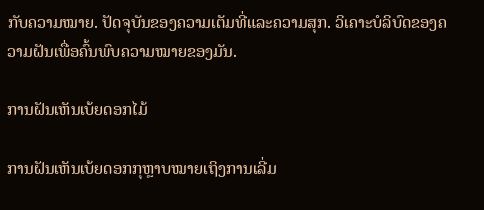ກັບຄວາມໝາຍ. ປັດຈຸບັນຂອງຄວາມເຕັມທີ່ແລະຄວາມສຸກ. ວິເຄາະບໍລິບົດຂອງຄວາມຝັນເພື່ອຄົ້ນພົບຄວາມໝາຍຂອງມັນ.

ການຝັນເຫັນເບ້ຍດອກໄມ້

ການຝັນເຫັນເບ້ຍດອກກຸຫຼາບໝາຍເຖິງການເລີ່ມ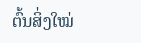ຕົ້ນສິ່ງໃໝ່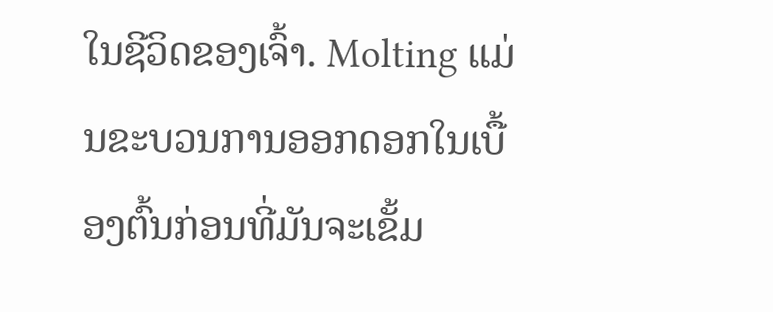ໃນຊີວິດຂອງເຈົ້າ. Molting ແມ່ນຂະບວນການອອກດອກໃນເບື້ອງຕົ້ນກ່ອນທີ່ມັນຈະເຂັ້ມ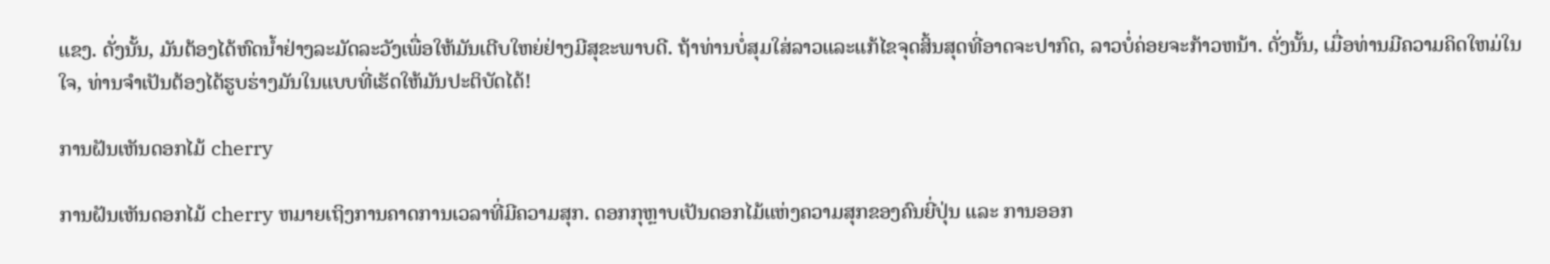ແຂງ. ດັ່ງນັ້ນ, ມັນຕ້ອງໄດ້ຫົດນໍ້າຢ່າງລະມັດລະວັງເພື່ອໃຫ້ມັນເຕີບໃຫຍ່ຢ່າງມີສຸຂະພາບດີ. ຖ້າທ່ານບໍ່ສຸມໃສ່ລາວແລະແກ້ໄຂຈຸດສິ້ນສຸດທີ່ອາດຈະປາກົດ, ລາວບໍ່ຄ່ອຍຈະກ້າວຫນ້າ. ດັ່ງນັ້ນ, ເມື່ອທ່ານມີຄວາມຄິດໃຫມ່ໃນໃຈ, ທ່ານຈໍາເປັນຕ້ອງໄດ້ຮູບຮ່າງມັນໃນແບບທີ່ເຮັດໃຫ້ມັນປະຕິບັດໄດ້!

ການຝັນເຫັນດອກໄມ້ cherry

ການຝັນເຫັນດອກໄມ້ cherry ຫມາຍເຖິງການຄາດການເວລາທີ່ມີຄວາມສຸກ. ດອກກຸຫຼາບເປັນດອກໄມ້ແຫ່ງຄວາມສຸກຂອງຄົນຍີ່ປຸ່ນ ແລະ ການອອກ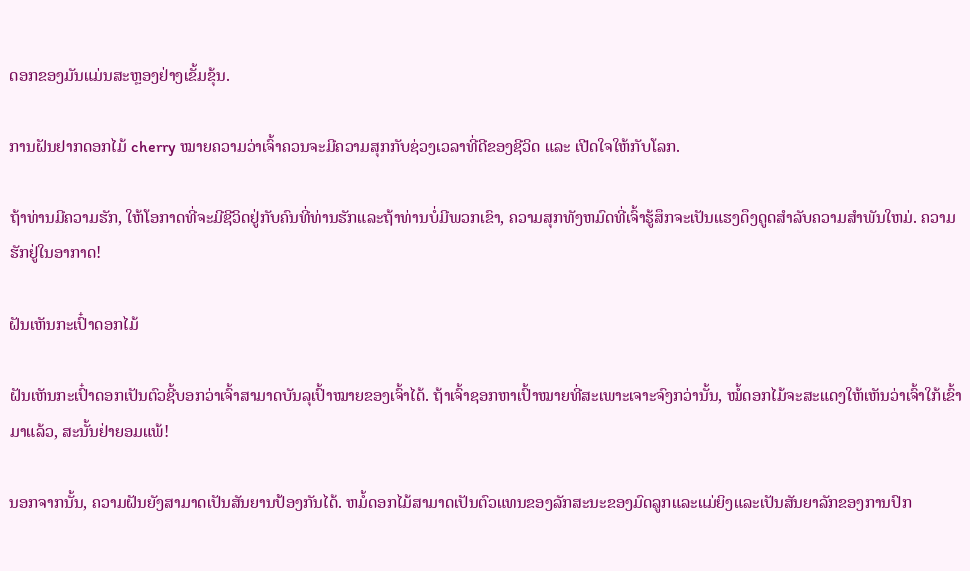ດອກຂອງມັນແມ່ນສະຫຼອງຢ່າງເຂັ້ມຂຸ້ນ.

ການຝັນຢາກດອກໄມ້ cherry ໝາຍຄວາມວ່າເຈົ້າຄວນຈະມີຄວາມສຸກກັບຊ່ວງເວລາທີ່ດີຂອງຊີວິດ ແລະ ເປີດໃຈໃຫ້ກັບໂລກ.

ຖ້າທ່ານມີຄວາມຮັກ, ໃຫ້ໂອກາດທີ່ຈະມີຊີວິດຢູ່ກັບຄົນທີ່ທ່ານຮັກແລະຖ້າທ່ານບໍ່ມີພວກເຂົາ, ຄວາມສຸກທັງຫມົດທີ່ເຈົ້າຮູ້ສຶກຈະເປັນແຮງດຶງດູດສໍາລັບຄວາມສໍາພັນໃຫມ່. ຄວາມຮັກຢູ່ໃນອາກາດ!

ຝັນເຫັນກະເປົ໋າດອກໄມ້

ຝັນເຫັນກະເປົ໋າດອກເປັນຕົວຊີ້ບອກວ່າເຈົ້າສາມາດບັນລຸເປົ້າໝາຍຂອງເຈົ້າໄດ້. ຖ້າເຈົ້າຊອກຫາເປົ້າໝາຍທີ່ສະເພາະເຈາະຈົງກວ່ານັ້ນ, ໝໍ້ດອກໄມ້ຈະສະແດງໃຫ້ເຫັນວ່າເຈົ້າໃກ້ເຂົ້າມາແລ້ວ, ສະນັ້ນຢ່າຍອມແພ້!

ນອກຈາກນັ້ນ, ຄວາມຝັນຍັງສາມາດເປັນສັນຍານປ້ອງກັນໄດ້. ຫມໍ້ດອກໄມ້ສາມາດເປັນຕົວແທນຂອງລັກສະນະຂອງມົດລູກແລະແມ່ຍິງແລະເປັນສັນຍາລັກຂອງການປົກ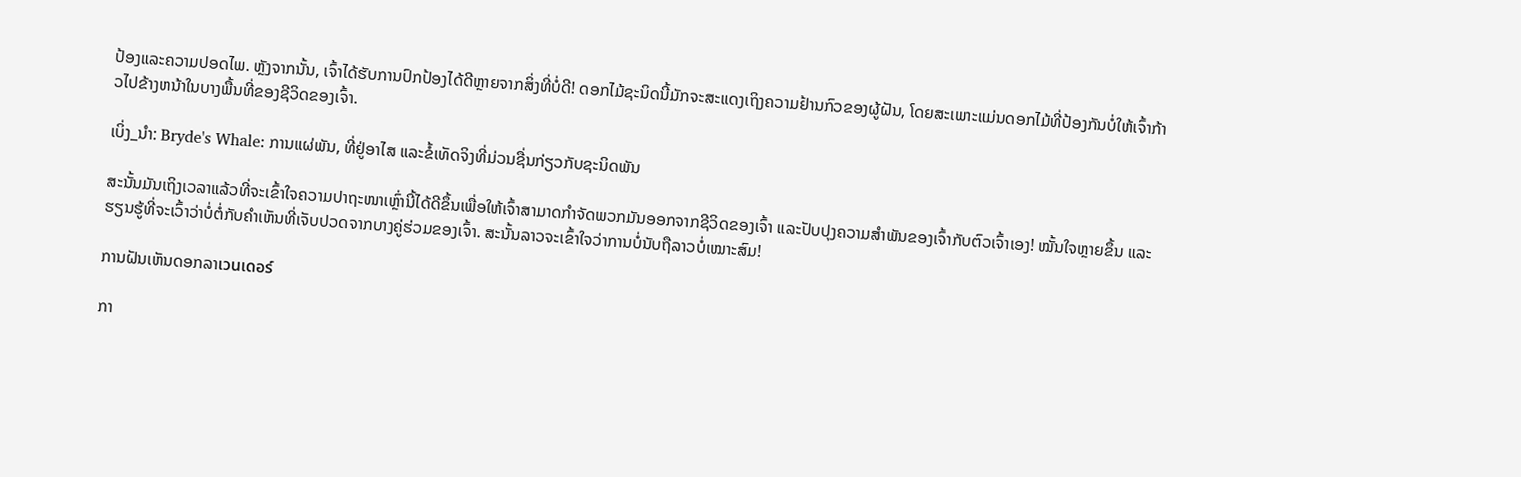ປ້ອງແລະຄວາມປອດໄພ. ຫຼັງຈາກນັ້ນ, ເຈົ້າໄດ້ຮັບການປົກປ້ອງໄດ້ດີຫຼາຍຈາກສິ່ງທີ່ບໍ່ດີ! ດອກໄມ້ຊະນິດນີ້ມັກຈະສະແດງເຖິງຄວາມຢ້ານກົວຂອງຜູ້ຝັນ, ໂດຍສະເພາະແມ່ນດອກໄມ້ທີ່ປ້ອງກັນບໍ່ໃຫ້ເຈົ້າກ້າວໄປຂ້າງຫນ້າໃນບາງພື້ນທີ່ຂອງຊີວິດຂອງເຈົ້າ.

ເບິ່ງ_ນຳ: Bryde's Whale: ການແຜ່ພັນ, ທີ່ຢູ່ອາໄສ ແລະຂໍ້ເທັດຈິງທີ່ມ່ວນຊື່ນກ່ຽວກັບຊະນິດພັນ

ສະນັ້ນມັນເຖິງເວລາແລ້ວທີ່ຈະເຂົ້າໃຈຄວາມປາຖະໜາເຫຼົ່ານີ້ໄດ້ດີຂຶ້ນເພື່ອໃຫ້ເຈົ້າສາມາດກຳຈັດພວກມັນອອກຈາກຊີວິດຂອງເຈົ້າ ແລະປັບປຸງຄວາມສຳພັນຂອງເຈົ້າກັບຕົວເຈົ້າເອງ! ໝັ້ນໃຈຫຼາຍຂຶ້ນ ແລະຮຽນຮູ້ທີ່ຈະເວົ້າວ່າບໍ່ຕໍ່ກັບຄຳເຫັນທີ່ເຈັບປວດຈາກບາງຄູ່ຮ່ວມຂອງເຈົ້າ. ສະນັ້ນລາວຈະເຂົ້າໃຈວ່າການບໍ່ນັບຖືລາວບໍ່ເໝາະສົມ!

ການຝັນເຫັນດອກລາเวนเดอร์

ກາ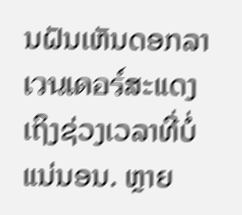ນຝັນເຫັນດອກລາเวนเดอร์ສະແດງເຖິງຊ່ວງເວລາທີ່ບໍ່ແນ່ນອນ. ຫຼາຍ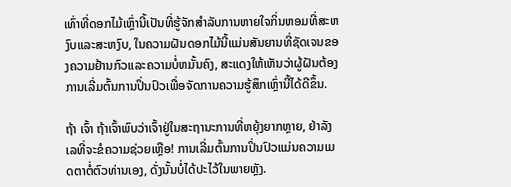ເທົ່າທີ່ດອກໄມ້ເຫຼົ່ານີ້ເປັນທີ່ຮູ້ຈັກສໍາລັບການຫາຍໃຈກິ່ນຫອມທີ່ສະຫງົບແລະສະຫງົບ, ໃນຄວາມຝັນດອກໄມ້ນີ້ແມ່ນສັນຍານທີ່ຊັດເຈນຂອງຄວາມຢ້ານກົວແລະຄວາມບໍ່ຫມັ້ນຄົງ, ສະແດງໃຫ້ເຫັນວ່າຜູ້ຝັນຕ້ອງການເລີ່ມຕົ້ນການປິ່ນປົວເພື່ອຈັດການຄວາມຮູ້ສຶກເຫຼົ່ານີ້ໄດ້ດີຂຶ້ນ.

ຖ້າ ເຈົ້າ ຖ້າເຈົ້າພົບວ່າເຈົ້າຢູ່ໃນສະຖານະການທີ່ຫຍຸ້ງຍາກຫຼາຍ, ຢ່າລັງເລທີ່ຈະຂໍຄວາມຊ່ວຍເຫຼືອ! ການເລີ່ມຕົ້ນການປິ່ນປົວແມ່ນຄວາມເມດຕາຕໍ່ຕົວທ່ານເອງ, ດັ່ງນັ້ນບໍ່ໄດ້ປະໄວ້ໃນພາຍຫຼັງ.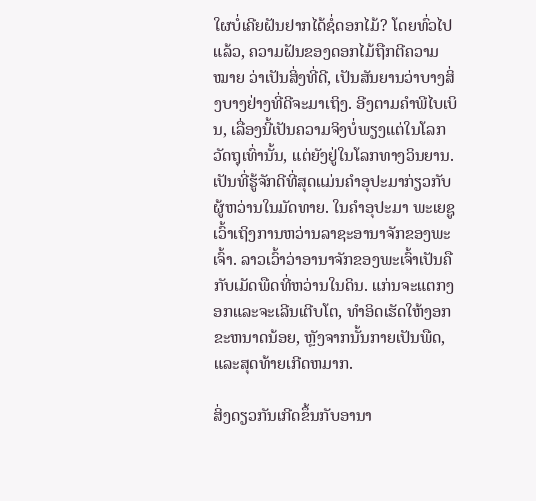ໃຜບໍ່ເຄີຍຝັນຢາກໄດ້ຊໍ່ດອກໄມ້? ໂດຍທົ່ວໄປແລ້ວ, ຄວາມຝັນຂອງດອກໄມ້ຖືກຕີຄວາມ ໝາຍ ວ່າເປັນສິ່ງທີ່ດີ, ເປັນສັນຍານວ່າບາງສິ່ງບາງຢ່າງທີ່ດີຈະມາເຖິງ. ອີງຕາມຄໍາພີໄບເບິນ, ເລື່ອງນີ້ເປັນຄວາມຈິງບໍ່ພຽງແຕ່ໃນໂລກວັດຖຸເທົ່ານັ້ນ, ແຕ່ຍັງຢູ່ໃນໂລກທາງວິນຍານ. ເປັນທີ່ຮູ້ຈັກດີທີ່ສຸດແມ່ນຄໍາອຸປະມາກ່ຽວກັບຜູ້ຫວ່ານໃນມັດທາຍ. ໃນຄຳອຸປະມາ ພະເຍຊູເວົ້າເຖິງການຫວ່ານລາຊະອານາຈັກຂອງພະເຈົ້າ. ລາວເວົ້າວ່າອານາຈັກຂອງພະເຈົ້າເປັນຄືກັບເມັດພືດທີ່ຫວ່ານໃນດິນ. ແກ່ນຈະແຕກງອກແລະຈະເລີນເຕີບໂຕ, ທໍາອິດເຮັດໃຫ້ງອກຂະຫນາດນ້ອຍ, ຫຼັງຈາກນັ້ນກາຍເປັນພືດ, ແລະສຸດທ້າຍເກີດຫມາກ.

ສິ່ງດຽວກັນເກີດຂຶ້ນກັບອານາ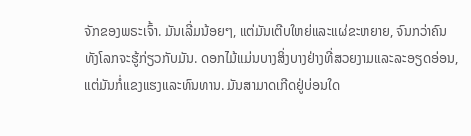ຈັກຂອງພຣະເຈົ້າ. ມັນເລີ່ມນ້ອຍໆ, ແຕ່ມັນເຕີບໃຫຍ່ແລະແຜ່ຂະຫຍາຍ, ຈົນກວ່າຄົນທັງໂລກຈະຮູ້ກ່ຽວກັບມັນ. ດອກໄມ້ແມ່ນບາງສິ່ງບາງຢ່າງທີ່ສວຍງາມແລະລະອຽດອ່ອນ, ແຕ່ມັນກໍ່ແຂງແຮງແລະທົນທານ. ມັນສາມາດເກີດຢູ່ບ່ອນໃດ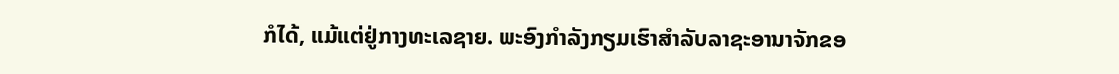ກໍໄດ້, ແມ້ແຕ່ຢູ່ກາງທະເລຊາຍ. ພະອົງກຳລັງກຽມເຮົາສຳລັບລາຊະອານາຈັກຂອ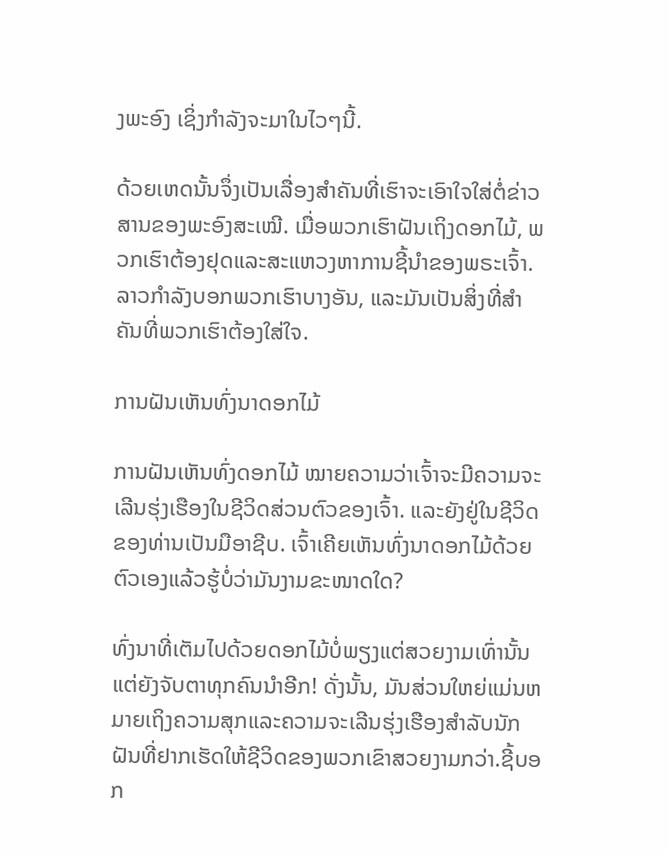ງພະອົງ ເຊິ່ງກຳລັງຈະມາໃນໄວໆນີ້.

ດ້ວຍເຫດນັ້ນຈຶ່ງເປັນເລື່ອງສຳຄັນທີ່ເຮົາຈະເອົາໃຈໃສ່ຕໍ່ຂ່າວສານຂອງພະອົງສະເໝີ. ເມື່ອພວກເຮົາຝັນເຖິງດອກໄມ້, ພວກເຮົາຕ້ອງຢຸດແລະສະແຫວງຫາການຊີ້ນໍາຂອງພຣະເຈົ້າ. ລາວກຳລັງບອກພວກເຮົາບາງອັນ, ແລະມັນເປັນສິ່ງທີ່ສຳຄັນທີ່ພວກເຮົາຕ້ອງໃສ່ໃຈ.

ການຝັນເຫັນທົ່ງນາດອກໄມ້

ການຝັນເຫັນທົ່ງດອກໄມ້ ໝາຍຄວາມວ່າເຈົ້າຈະມີຄວາມຈະເລີນຮຸ່ງເຮືອງໃນຊີວິດສ່ວນຕົວຂອງເຈົ້າ. ແລະຍັງຢູ່ໃນຊີວິດຂອງທ່ານເປັນມືອາຊີບ. ເຈົ້າເຄີຍເຫັນທົ່ງນາດອກໄມ້ດ້ວຍຕົວເອງແລ້ວຮູ້ບໍ່ວ່າມັນງາມຂະໜາດໃດ?

ທົ່ງນາທີ່ເຕັມໄປດ້ວຍດອກໄມ້ບໍ່ພຽງແຕ່ສວຍງາມເທົ່ານັ້ນ ແຕ່ຍັງຈັບຕາທຸກຄົນນຳອີກ! ດັ່ງນັ້ນ, ມັນສ່ວນໃຫຍ່ແມ່ນຫມາຍເຖິງຄວາມສຸກແລະຄວາມຈະເລີນຮຸ່ງເຮືອງສໍາລັບນັກຝັນທີ່ຢາກເຮັດໃຫ້ຊີວິດຂອງພວກເຂົາສວຍງາມກວ່າ.ຊີ້ບອກ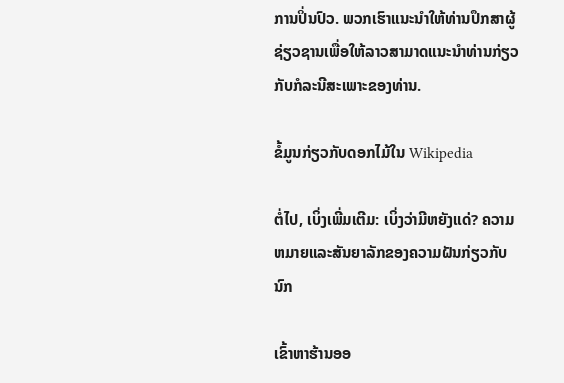ການປິ່ນປົວ. ພວກເຮົາແນະນໍາໃຫ້ທ່ານປຶກສາຜູ້ຊ່ຽວຊານເພື່ອໃຫ້ລາວສາມາດແນະນໍາທ່ານກ່ຽວກັບກໍລະນີສະເພາະຂອງທ່ານ.

ຂໍ້ມູນກ່ຽວກັບດອກໄມ້ໃນ Wikipedia

ຕໍ່ໄປ, ເບິ່ງເພີ່ມເຕີມ: ເບິ່ງວ່າມີຫຍັງແດ່? ຄວາມຫມາຍແລະສັນຍາລັກຂອງຄວາມຝັນກ່ຽວກັບນົກ

ເຂົ້າຫາຮ້ານອອ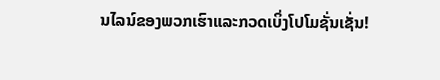ນໄລນ໌ຂອງພວກເຮົາແລະກວດເບິ່ງໂປໂມຊັ່ນເຊັ່ນ!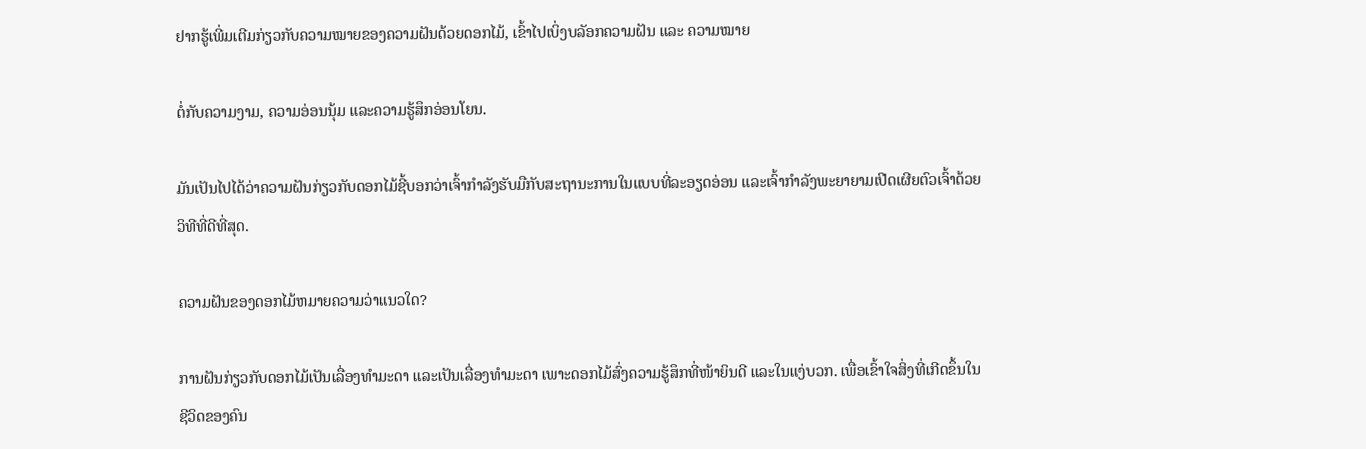ຢາກຮູ້ເພີ່ມເຕີມກ່ຽວກັບຄວາມໝາຍຂອງຄວາມຝັນດ້ວຍດອກໄມ້, ເຂົ້າໄປເບິ່ງບລັອກຄວາມຝັນ ແລະ ຄວາມໝາຍ

ຕໍ່ກັບຄວາມງາມ, ຄວາມອ່ອນນຸ້ມ ແລະຄວາມຮູ້ສຶກອ່ອນໂຍນ.

ມັນເປັນໄປໄດ້ວ່າຄວາມຝັນກ່ຽວກັບດອກໄມ້ຊີ້ບອກວ່າເຈົ້າກຳລັງຮັບມືກັບສະຖານະການໃນແບບທີ່ລະອຽດອ່ອນ ແລະເຈົ້າກຳລັງພະຍາຍາມເປີດເຜີຍຕົວເຈົ້າດ້ວຍວິທີທີ່ດີທີ່ສຸດ.

ຄວາມຝັນຂອງດອກໄມ້ຫມາຍຄວາມວ່າແນວໃດ?

ການຝັນກ່ຽວກັບດອກໄມ້ເປັນເລື່ອງທຳມະດາ ແລະເປັນເລື່ອງທຳມະດາ ເພາະດອກໄມ້ສົ່ງຄວາມຮູ້ສຶກທີ່ໜ້າຍິນດີ ແລະໃນແງ່ບວກ. ເພື່ອເຂົ້າໃຈສິ່ງທີ່ເກີດຂຶ້ນໃນຊີວິດຂອງຄົນ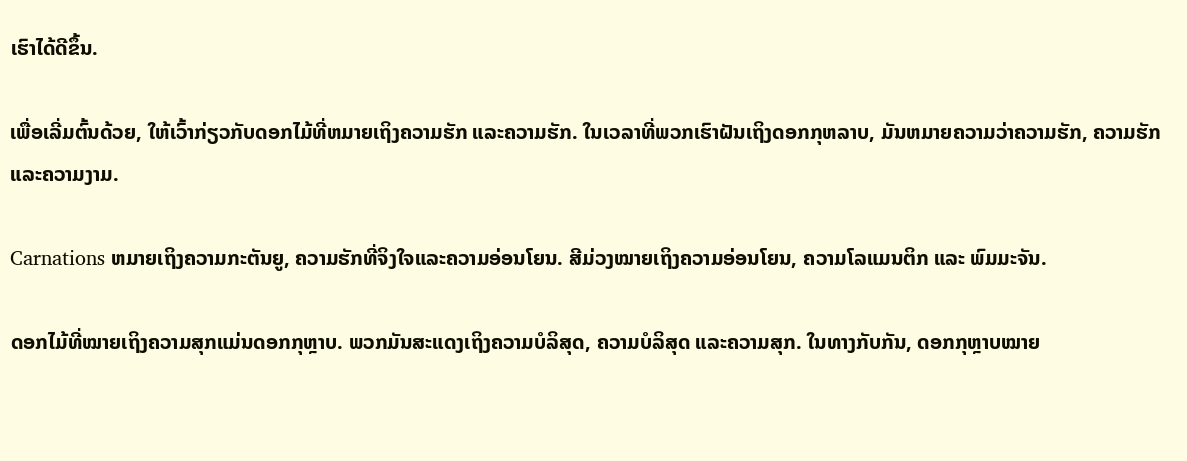ເຮົາໄດ້ດີຂຶ້ນ.

ເພື່ອເລີ່ມຕົ້ນດ້ວຍ, ໃຫ້ເວົ້າກ່ຽວກັບດອກໄມ້ທີ່ຫມາຍເຖິງຄວາມຮັກ ແລະຄວາມຮັກ. ໃນເວລາທີ່ພວກເຮົາຝັນເຖິງດອກກຸຫລາບ, ມັນຫມາຍຄວາມວ່າຄວາມຮັກ, ຄວາມຮັກແລະຄວາມງາມ.

Carnations ຫມາຍເຖິງຄວາມກະຕັນຍູ, ຄວາມຮັກທີ່ຈິງໃຈແລະຄວາມອ່ອນໂຍນ. ສີມ່ວງໝາຍເຖິງຄວາມອ່ອນໂຍນ, ຄວາມໂລແມນຕິກ ແລະ ພົມມະຈັນ.

ດອກໄມ້ທີ່ໝາຍເຖິງຄວາມສຸກແມ່ນດອກກຸຫຼາບ. ພວກມັນສະແດງເຖິງຄວາມບໍລິສຸດ, ຄວາມບໍລິສຸດ ແລະຄວາມສຸກ. ໃນທາງກັບກັນ, ດອກກຸຫຼາບໝາຍ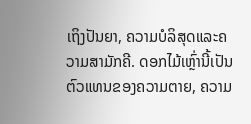ເຖິງປັນຍາ, ຄວາມບໍລິສຸດແລະຄວາມສາມັກຄີ. ດອກໄມ້ເຫຼົ່ານີ້ເປັນຕົວແທນຂອງຄວາມຕາຍ, ຄວາມ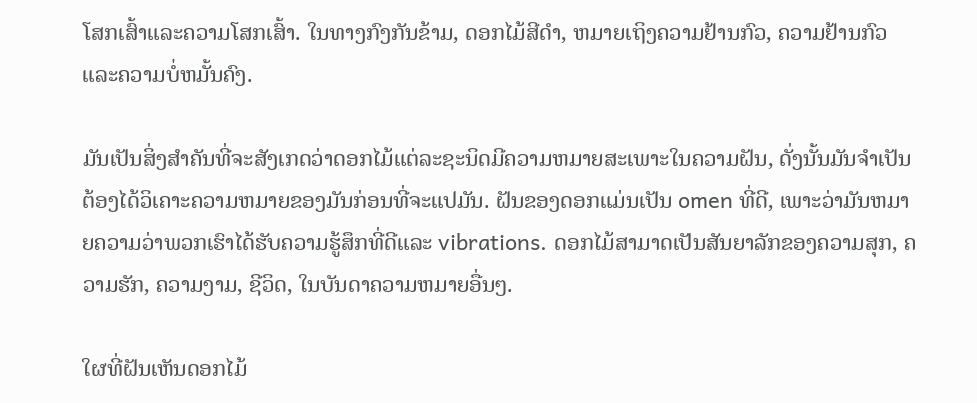ໂສກເສົ້າແລະຄວາມໂສກເສົ້າ. ໃນທາງກົງກັນຂ້າມ, ດອກໄມ້ສີດໍາ, ຫມາຍເຖິງຄວາມຢ້ານກົວ, ຄວາມຢ້ານກົວແລະຄວາມບໍ່ຫມັ້ນຄົງ.

ມັນເປັນສິ່ງສໍາຄັນທີ່ຈະສັງເກດວ່າດອກໄມ້ແຕ່ລະຊະນິດມີຄວາມຫມາຍສະເພາະໃນຄວາມຝັນ, ດັ່ງນັ້ນມັນຈໍາເປັນຕ້ອງໄດ້ວິເຄາະຄວາມຫມາຍຂອງມັນກ່ອນທີ່ຈະແປມັນ. ຝັນຂອງດອກແມ່ນເປັນ omen ທີ່ດີ, ເພາະວ່າມັນຫມາຍຄວາມວ່າພວກເຮົາໄດ້ຮັບຄວາມຮູ້ສຶກທີ່ດີແລະ vibrations. ດອກໄມ້ສາມາດເປັນສັນຍາລັກຂອງຄວາມສຸກ, ຄວາມຮັກ, ຄວາມງາມ, ຊີວິດ, ໃນບັນດາຄວາມຫມາຍອື່ນໆ.

ໃຜທີ່ຝັນເຫັນດອກໄມ້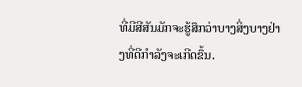ທີ່ມີສີສັນມັກຈະຮູ້ສຶກວ່າບາງສິ່ງບາງຢ່າງທີ່ດີກໍາລັງຈະເກີດຂຶ້ນ.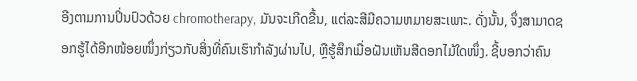ອີງຕາມການປິ່ນປົວດ້ວຍ chromotherapy, ມັນຈະເກີດຂື້ນ, ແຕ່ລະສີມີຄວາມຫມາຍສະເພາະ. ດັ່ງນັ້ນ, ຈຶ່ງສາມາດຊອກຮູ້ໄດ້ອີກໜ້ອຍໜຶ່ງກ່ຽວກັບສິ່ງທີ່ຄົນເຮົາກຳລັງຜ່ານໄປ, ຫຼືຮູ້ສຶກເມື່ອຝັນເຫັນສີດອກໄມ້ໃດໜຶ່ງ. ຊີ້ບອກວ່າຄົນ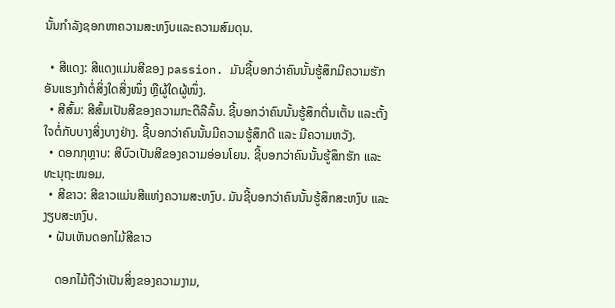ນັ້ນກໍາລັງຊອກຫາຄວາມສະຫງົບແລະຄວາມສົມດຸນ.

  • ສີແດງ: ສີແດງແມ່ນສີຂອງ passion. ມັນຊີ້ບອກວ່າຄົນນັ້ນຮູ້ສຶກມີຄວາມຮັກອັນແຮງກ້າຕໍ່ສິ່ງໃດສິ່ງໜຶ່ງ ຫຼືຜູ້ໃດຜູ້ໜຶ່ງ.
  • ສີສົ້ມ: ສີສົ້ມເປັນສີຂອງຄວາມກະຕືລືລົ້ນ. ຊີ້ບອກວ່າຄົນນັ້ນຮູ້ສຶກຕື່ນເຕັ້ນ ແລະຕັ້ງໃຈຕໍ່ກັບບາງສິ່ງບາງຢ່າງ. ຊີ້ບອກວ່າຄົນນັ້ນມີຄວາມຮູ້ສຶກດີ ແລະ ມີຄວາມຫວັງ.
  • ດອກກຸຫຼາບ: ສີບົວເປັນສີຂອງຄວາມອ່ອນໂຍນ. ຊີ້ບອກວ່າຄົນນັ້ນຮູ້ສຶກຮັກ ແລະທະນຸຖະໜອມ.
  • ສີຂາວ: ສີຂາວແມ່ນສີແຫ່ງຄວາມສະຫງົບ. ມັນຊີ້ບອກວ່າຄົນນັ້ນຮູ້ສຶກສະຫງົບ ແລະງຽບສະຫງົບ.
  • ຝັນເຫັນດອກໄມ້ສີຂາວ

    ດອກໄມ້ຖືວ່າເປັນສິ່ງຂອງຄວາມງາມ,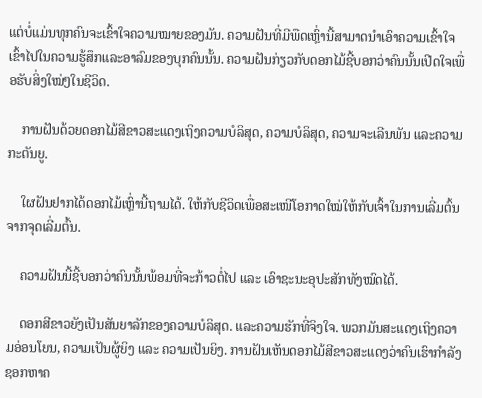ແຕ່ບໍ່ແມ່ນທຸກຄົນຈະເຂົ້າໃຈຄວາມໝາຍຂອງມັນ. ຄວາມຝັນທີ່ມີພືດເຫຼົ່ານີ້ສາມາດນໍາເອົາຄວາມເຂົ້າໃຈເຂົ້າໄປໃນຄວາມຮູ້ສຶກແລະອາລົມຂອງບຸກຄົນນັ້ນ. ຄວາມຝັນກ່ຽວກັບດອກໄມ້ຊີ້ບອກວ່າຄົນນັ້ນເປີດໃຈເພື່ອຮັບສິ່ງໃໝ່ໆໃນຊີວິດ.

    ການຝັນດ້ວຍດອກໄມ້ສີຂາວສະແດງເຖິງຄວາມບໍລິສຸດ, ຄວາມບໍລິສຸດ, ຄວາມຈະເລີນພັນ ແລະຄວາມກະຕັນຍູ.

    ໃຜຝັນຢາກໄດ້ດອກໄມ້ເຫຼົ່ານີ້ຖາມໄດ້. ໃຫ້ກັບຊີວິດເພື່ອສະເໜີໂອກາດໃໝ່ໃຫ້ກັບເຈົ້າໃນການເລີ່ມຕົ້ນຈາກຈຸດເລີ່ມຕົ້ນ.

    ຄວາມຝັນນີ້ຊີ້ບອກວ່າຄົນນັ້ນພ້ອມທີ່ຈະກ້າວຕໍ່ໄປ ແລະ ເອົາຊະນະອຸປະສັກທັງໝົດໄດ້.

    ດອກສີຂາວຍັງເປັນສັນຍາລັກຂອງຄວາມບໍລິສຸດ. ແລະຄວາມຮັກທີ່ຈິງໃຈ. ພວກມັນສະແດງເຖິງຄວາມອ່ອນໂຍນ, ຄວາມເປັນຜູ້ຍິງ ແລະ ຄວາມເປັນຍິງ. ການຝັນເຫັນດອກໄມ້ສີຂາວສະແດງວ່າຄົນເຮົາກໍາລັງຊອກຫາຄ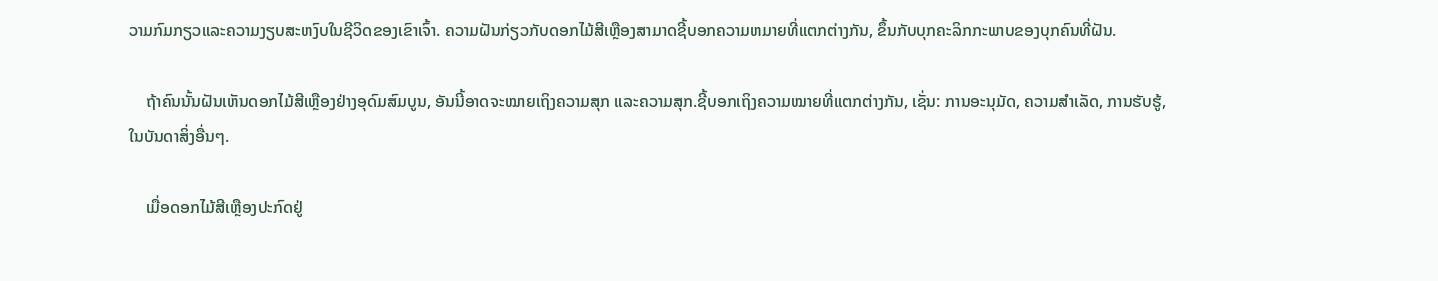ວາມກົມກຽວແລະຄວາມງຽບສະຫງົບໃນຊີວິດຂອງເຂົາເຈົ້າ. ຄວາມຝັນກ່ຽວກັບດອກໄມ້ສີເຫຼືອງສາມາດຊີ້ບອກຄວາມຫມາຍທີ່ແຕກຕ່າງກັນ, ຂຶ້ນກັບບຸກຄະລິກກະພາບຂອງບຸກຄົນທີ່ຝັນ.

    ຖ້າຄົນນັ້ນຝັນເຫັນດອກໄມ້ສີເຫຼືອງຢ່າງອຸດົມສົມບູນ, ອັນນີ້ອາດຈະໝາຍເຖິງຄວາມສຸກ ແລະຄວາມສຸກ.ຊີ້ບອກເຖິງຄວາມໝາຍທີ່ແຕກຕ່າງກັນ, ເຊັ່ນ: ການອະນຸມັດ, ຄວາມສໍາເລັດ, ການຮັບຮູ້, ໃນບັນດາສິ່ງອື່ນໆ.

    ເມື່ອດອກໄມ້ສີເຫຼືອງປະກົດຢູ່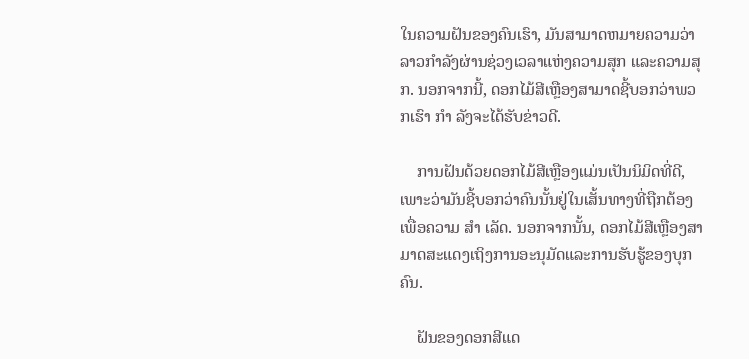ໃນຄວາມຝັນຂອງຄົນເຮົາ, ມັນສາມາດຫມາຍຄວາມວ່າລາວກໍາລັງຜ່ານຊ່ວງເວລາແຫ່ງຄວາມສຸກ ແລະຄວາມສຸກ. ນອກຈາກນີ້, ດອກໄມ້ສີເຫຼືອງສາມາດຊີ້ບອກວ່າພວກເຮົາ ກຳ ລັງຈະໄດ້ຮັບຂ່າວດີ.

    ການຝັນດ້ວຍດອກໄມ້ສີເຫຼືອງແມ່ນເປັນນິມິດທີ່ດີ, ເພາະວ່າມັນຊີ້ບອກວ່າຄົນນັ້ນຢູ່ໃນເສັ້ນທາງທີ່ຖືກຕ້ອງເພື່ອຄວາມ ສຳ ເລັດ. ນອກຈາກນັ້ນ, ດອກໄມ້ສີເຫຼືອງສາມາດສະແດງເຖິງການອະນຸມັດແລະການຮັບຮູ້ຂອງບຸກຄົນ.

    ຝັນຂອງດອກສີແດ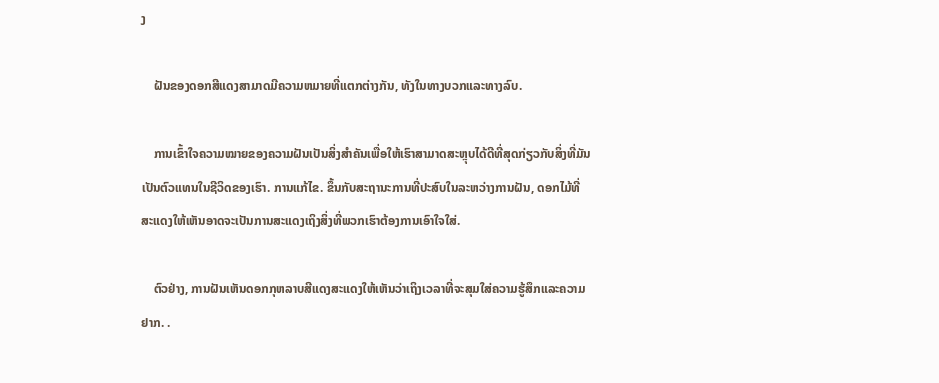ງ

    ຝັນຂອງດອກສີແດງສາມາດມີຄວາມຫມາຍທີ່ແຕກຕ່າງກັນ, ທັງໃນທາງບວກແລະທາງລົບ.

    ການເຂົ້າໃຈຄວາມໝາຍຂອງຄວາມຝັນເປັນສິ່ງສຳຄັນເພື່ອໃຫ້ເຮົາສາມາດສະຫຼຸບໄດ້ດີທີ່ສຸດກ່ຽວກັບສິ່ງທີ່ມັນເປັນຕົວແທນໃນຊີວິດຂອງເຮົາ. ການແກ້ໄຂ. ຂຶ້ນກັບສະຖານະການທີ່ປະສົບໃນລະຫວ່າງການຝັນ, ດອກໄມ້ທີ່ສະແດງໃຫ້ເຫັນອາດຈະເປັນການສະແດງເຖິງສິ່ງທີ່ພວກເຮົາຕ້ອງການເອົາໃຈໃສ່.

    ຕົວຢ່າງ, ການຝັນເຫັນດອກກຸຫລາບສີແດງສະແດງໃຫ້ເຫັນວ່າເຖິງເວລາທີ່ຈະສຸມໃສ່ຄວາມຮູ້ສຶກແລະຄວາມຢາກ. .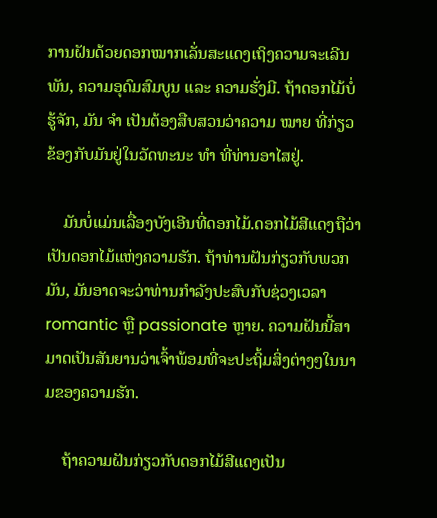ການຝັນດ້ວຍດອກໝາກເລັ່ນສະແດງເຖິງຄວາມຈະເລີນພັນ, ຄວາມອຸດົມສົມບູນ ແລະ ຄວາມຮັ່ງມີ. ຖ້າດອກໄມ້ບໍ່ຮູ້ຈັກ, ມັນ ຈຳ ເປັນຕ້ອງສືບສວນວ່າຄວາມ ໝາຍ ທີ່ກ່ຽວຂ້ອງກັບມັນຢູ່ໃນວັດທະນະ ທຳ ທີ່ທ່ານອາໄສຢູ່.

    ມັນບໍ່ແມ່ນເລື່ອງບັງເອີນທີ່ດອກໄມ້.ດອກໄມ້ສີແດງຖືວ່າເປັນດອກໄມ້ແຫ່ງຄວາມຮັກ. ຖ້າທ່ານຝັນກ່ຽວກັບພວກມັນ, ມັນອາດຈະວ່າທ່ານກໍາລັງປະສົບກັບຊ່ວງເວລາ romantic ຫຼື passionate ຫຼາຍ. ຄວາມຝັນນີ້ສາມາດເປັນສັນຍານວ່າເຈົ້າພ້ອມທີ່ຈະປະຖິ້ມສິ່ງຕ່າງໆໃນນາມຂອງຄວາມຮັກ.

    ຖ້າຄວາມຝັນກ່ຽວກັບດອກໄມ້ສີແດງເປັນ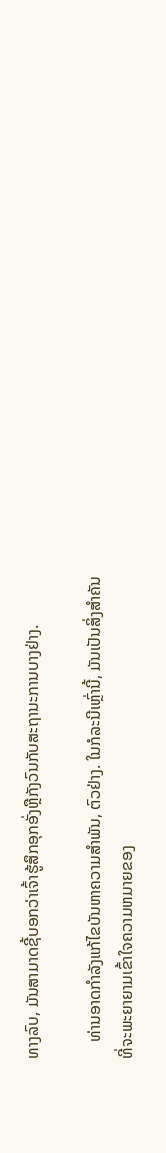ທາງລົບ, ມັນສາມາດຊີ້ບອກວ່າເຈົ້າຮູ້ສຶກອຸກອັ່ງຫຼືກັງວົນກັບສະຖານະການບາງຢ່າງ.

    ທ່ານອາດກຳລັງແກ້ໄຂບັນຫາຄວາມສຳພັນ, ຕົວຢ່າງ. ໃນກໍລະນີເຫຼົ່ານີ້, ມັນເປັນສິ່ງສໍາຄັນທີ່ຈະພະຍາຍາມເຂົ້າໃຈຄວາມຫມາຍຂອງ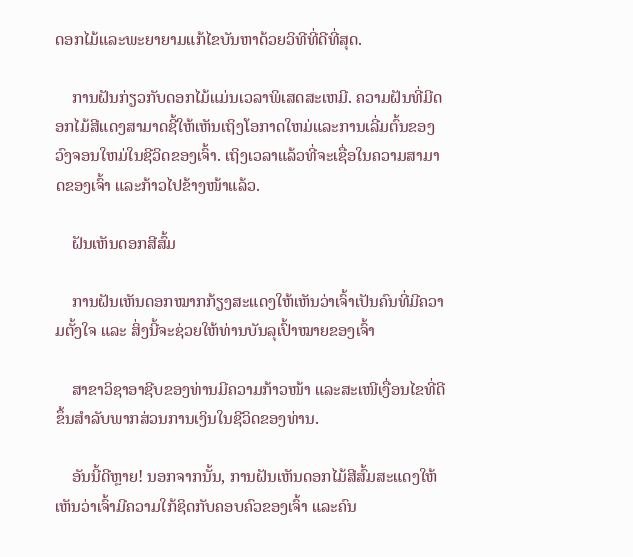ດອກໄມ້ແລະພະຍາຍາມແກ້ໄຂບັນຫາດ້ວຍວິທີທີ່ດີທີ່ສຸດ.

    ການຝັນກ່ຽວກັບດອກໄມ້ແມ່ນເວລາພິເສດສະເຫມີ. ຄວາມຝັນທີ່ມີດອກໄມ້ສີແດງສາມາດຊີ້ໃຫ້ເຫັນເຖິງໂອກາດໃຫມ່ແລະການເລີ່ມຕົ້ນຂອງວົງຈອນໃຫມ່ໃນຊີວິດຂອງເຈົ້າ. ເຖິງເວລາແລ້ວທີ່ຈະເຊື່ອໃນຄວາມສາມາດຂອງເຈົ້າ ແລະກ້າວໄປຂ້າງໜ້າແລ້ວ.

    ຝັນເຫັນດອກສີສົ້ມ

    ການຝັນເຫັນດອກໝາກກ້ຽງສະແດງໃຫ້ເຫັນວ່າເຈົ້າເປັນຄົນທີ່ມີຄວາມຕັ້ງໃຈ ແລະ ສິ່ງນີ້ຈະຊ່ວຍໃຫ້ທ່ານບັນລຸເປົ້າໝາຍຂອງເຈົ້າ

    ສາຂາວິຊາອາຊີບຂອງທ່ານມີຄວາມກ້າວໜ້າ ແລະສະເໜີເງື່ອນໄຂທີ່ດີຂຶ້ນສຳລັບພາກສ່ວນການເງິນໃນຊີວິດຂອງທ່ານ.

    ອັນນີ້ດີຫຼາຍ! ນອກຈາກນັ້ນ, ການຝັນເຫັນດອກໄມ້ສີສົ້ມສະແດງໃຫ້ເຫັນວ່າເຈົ້າມີຄວາມໃກ້ຊິດກັບຄອບຄົວຂອງເຈົ້າ ແລະຄົນ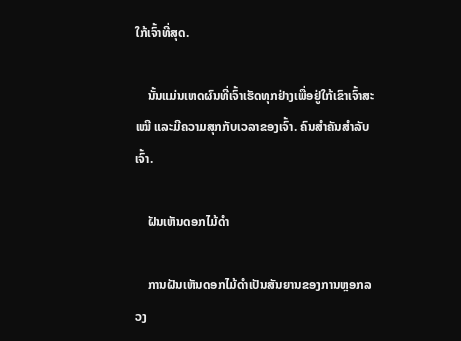ໃກ້ເຈົ້າທີ່ສຸດ.

    ນັ້ນແມ່ນເຫດຜົນທີ່ເຈົ້າເຮັດທຸກຢ່າງເພື່ອຢູ່ໃກ້ເຂົາເຈົ້າສະເໝີ ແລະມີຄວາມສຸກກັບເວລາຂອງເຈົ້າ. ຄົນສຳຄັນສຳລັບເຈົ້າ.

    ຝັນເຫັນດອກໄມ້ດຳ

    ການຝັນເຫັນດອກໄມ້ດຳເປັນສັນຍານຂອງການຫຼອກລວງ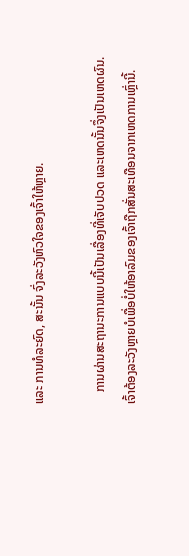ແລະ ການທໍລະຍົດ, ສະນັ້ນ ຈົ່ງລະວັງຫົວໃຈຂອງເຈົ້າໃຫ້ຫຼາຍ.

    ການຜ່ານສະຖານະການແບບນີ້ເປັນເລື່ອງທີ່ເຈັບປວດ ແລະເຫດນັ້ນຈຶ່ງເປັນເຫດຜົນ. ເຈົ້າຕ້ອງລະວັງຫຼາຍບໍເພື່ອບໍ່ໃຫ້ອາລົມຂອງເຈົ້າຖືກສັ່ນສະເທືອນຈາກເຫດການເຫຼົ່ານີ້.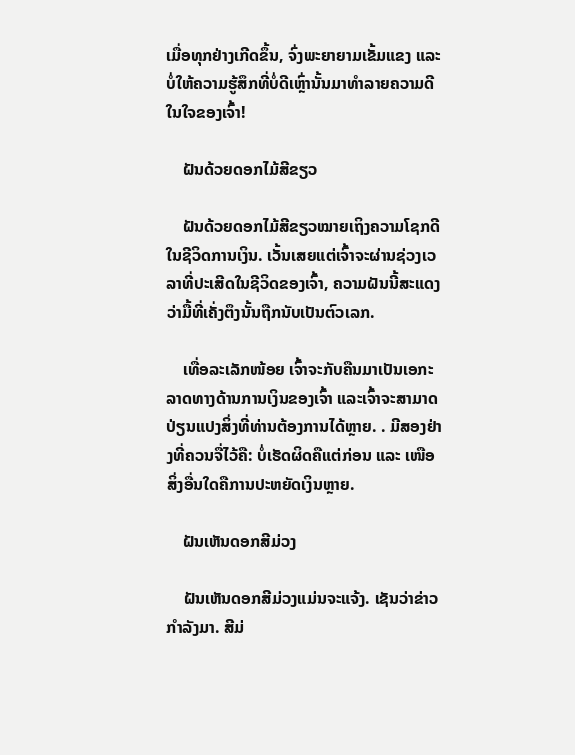ເມື່ອທຸກຢ່າງເກີດຂຶ້ນ, ຈົ່ງພະຍາຍາມເຂັ້ມແຂງ ແລະບໍ່ໃຫ້ຄວາມຮູ້ສຶກທີ່ບໍ່ດີເຫຼົ່ານັ້ນມາທຳລາຍຄວາມດີໃນໃຈຂອງເຈົ້າ!

    ຝັນດ້ວຍດອກໄມ້ສີຂຽວ

    ຝັນດ້ວຍດອກໄມ້ສີຂຽວໝາຍເຖິງຄວາມໂຊກດີໃນຊີວິດການເງິນ. ເວັ້ນເສຍແຕ່ເຈົ້າຈະຜ່ານຊ່ວງເວລາທີ່ປະເສີດໃນຊີວິດຂອງເຈົ້າ, ຄວາມຝັນນີ້ສະແດງວ່າມື້ທີ່ເຄັ່ງຕຶງນັ້ນຖືກນັບເປັນຕົວເລກ.

    ເທື່ອລະເລັກໜ້ອຍ ເຈົ້າຈະກັບຄືນມາເປັນເອກະລາດທາງດ້ານການເງິນຂອງເຈົ້າ ແລະເຈົ້າຈະສາມາດປ່ຽນແປງສິ່ງທີ່ທ່ານຕ້ອງການໄດ້ຫຼາຍ. . ມີສອງຢ່າງທີ່ຄວນຈື່ໄວ້ຄື: ບໍ່ເຮັດຜິດຄືແຕ່ກ່ອນ ແລະ ເໜືອສິ່ງອື່ນໃດຄືການປະຫຍັດເງິນຫຼາຍ.

    ຝັນເຫັນດອກສີມ່ວງ

    ຝັນເຫັນດອກສີມ່ວງແມ່ນຈະແຈ້ງ. ເຊັນວ່າຂ່າວກຳລັງມາ. ສີມ່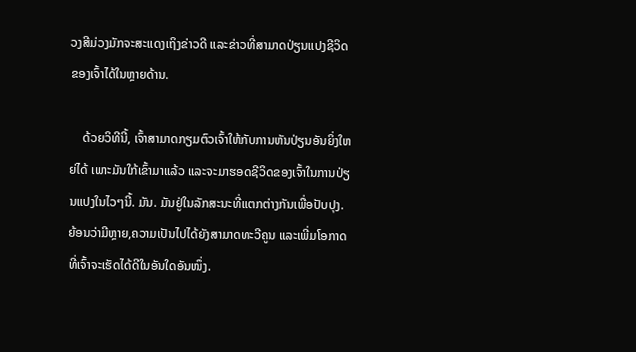ວງສີມ່ວງມັກຈະສະແດງເຖິງຂ່າວດີ ແລະຂ່າວທີ່ສາມາດປ່ຽນແປງຊີວິດຂອງເຈົ້າໄດ້ໃນຫຼາຍດ້ານ.

    ດ້ວຍວິທີນີ້, ເຈົ້າສາມາດກຽມຕົວເຈົ້າໃຫ້ກັບການຫັນປ່ຽນອັນຍິ່ງໃຫຍ່ໄດ້ ເພາະມັນໃກ້ເຂົ້າມາແລ້ວ ແລະຈະມາຮອດຊີວິດຂອງເຈົ້າໃນການປ່ຽນແປງໃນໄວໆນີ້. ມັນ. ມັນຢູ່ໃນລັກສະນະທີ່ແຕກຕ່າງກັນເພື່ອປັບປຸງ. ຍ້ອນວ່າມີຫຼາຍ,ຄວາມເປັນໄປໄດ້ຍັງສາມາດທະວີຄູນ ແລະເພີ່ມໂອກາດທີ່ເຈົ້າຈະເຮັດໄດ້ດີໃນອັນໃດອັນໜຶ່ງ.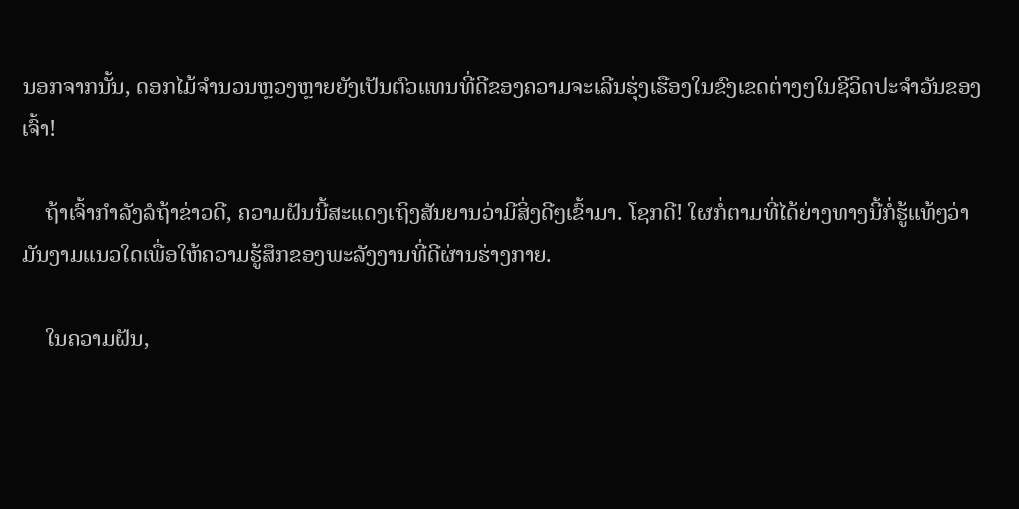ນອກຈາກນັ້ນ, ດອກໄມ້ຈຳນວນຫຼວງຫຼາຍຍັງເປັນຕົວແທນທີ່ດີຂອງຄວາມຈະເລີນຮຸ່ງເຮືອງໃນຂົງເຂດຕ່າງໆໃນຊີວິດປະຈຳວັນຂອງເຈົ້າ!

    ຖ້າເຈົ້າກຳລັງລໍຖ້າຂ່າວດີ, ຄວາມຝັນນີ້ສະແດງເຖິງສັນຍານວ່າມີສິ່ງດີໆເຂົ້າມາ. ໂຊກດີ! ໃຜກໍ່ຕາມທີ່ໄດ້ຍ່າງທາງນີ້ກໍ່ຮູ້ແທ້ໆວ່າມັນງາມແນວໃດເພື່ອໃຫ້ຄວາມຮູ້ສຶກຂອງພະລັງງານທີ່ດີຜ່ານຮ່າງກາຍ.

    ໃນຄວາມຝັນ,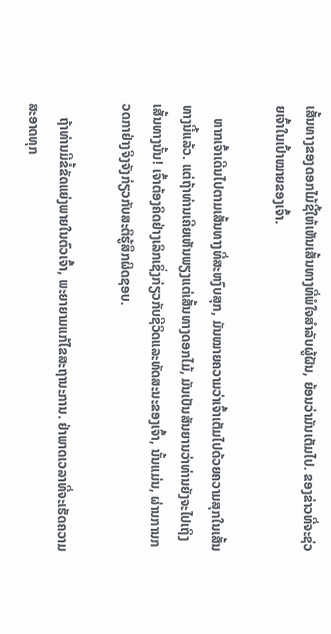ເສັ້ນທາງຂອງດອກໄມ້ຊີ້ໃຫ້ເຫັນເສັ້ນທາງທີ່ພໍໃຈສໍາລັບຜູ້ຝັນ, ຍ້ອນວ່າມັນເຕັມໄປ. ຂອງຂ່າວທີ່ຈະຊ່ວຍເຈົ້າໃນເປົ້າໝາຍຂອງເຈົ້າ.

    ຫາກເຈົ້າເດີນໄປຕາມເສັ້ນທາງທີ່ສະຫງົບສຸກ, ມັນໝາຍຄວາມວ່າເຈົ້າເຕັມໄປດ້ວຍຄວາມສຸກໃນເສັ້ນທາງນີ້ແລ້ວ. ແຕ່ຖ້າທ່ານເຄີຍເຫັນພຽງແຕ່ເສັ້ນທາງດອກໄມ້, ມັນເປັນສັນຍານວ່າທ່ານຍັງຈະໄປເຖິງເສັ້ນທາງນັ້ນ! ເຈົ້າຕ້ອງຄິດຢ່າງເລິກເຊິ່ງກ່ຽວກັບຊີວິດແລະທັດສະນະຂອງເຈົ້າ, ນັ້ນແມ່ນ, ຜ່ານການກວດກາຢ່າງຈິງຈັງກ່ຽວກັບສະຕິຮູ້ສຶກຜິດຊອບ.

    ຖ້າທ່ານມີຂໍ້ຂັດແຍ່ງພາຍໃນຕົວເຈົ້າ, ພະຍາຍາມແກ້ໄຂສະຖານະການ. ຢ່າພາດເວລາທີ່ຈະເຮັດຄວາມສະອາດທຸກ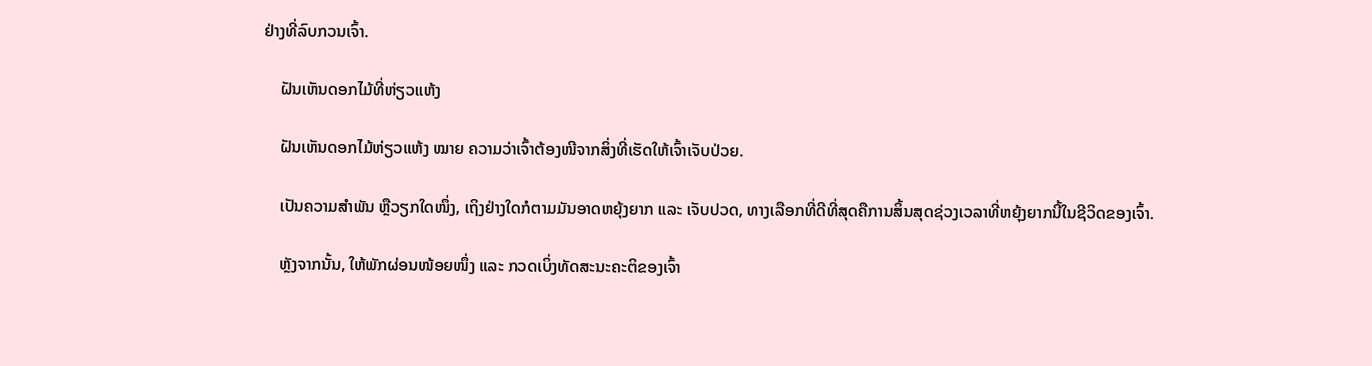ຢ່າງທີ່ລົບກວນເຈົ້າ.

    ຝັນເຫັນດອກໄມ້ທີ່ຫ່ຽວແຫ້ງ

    ຝັນເຫັນດອກໄມ້ຫ່ຽວແຫ້ງ ໝາຍ ຄວາມວ່າເຈົ້າຕ້ອງໜີຈາກສິ່ງທີ່ເຮັດໃຫ້ເຈົ້າເຈັບປ່ວຍ.

    ເປັນຄວາມສຳພັນ ຫຼືວຽກໃດໜຶ່ງ, ເຖິງຢ່າງໃດກໍຕາມມັນອາດຫຍຸ້ງຍາກ ແລະ ເຈັບປວດ, ທາງເລືອກທີ່ດີທີ່ສຸດຄືການສິ້ນສຸດຊ່ວງເວລາທີ່ຫຍຸ້ງຍາກນີ້ໃນຊີວິດຂອງເຈົ້າ.

    ຫຼັງຈາກນັ້ນ, ໃຫ້ພັກຜ່ອນໜ້ອຍໜຶ່ງ ແລະ ກວດເບິ່ງທັດສະນະຄະຕິຂອງເຈົ້າ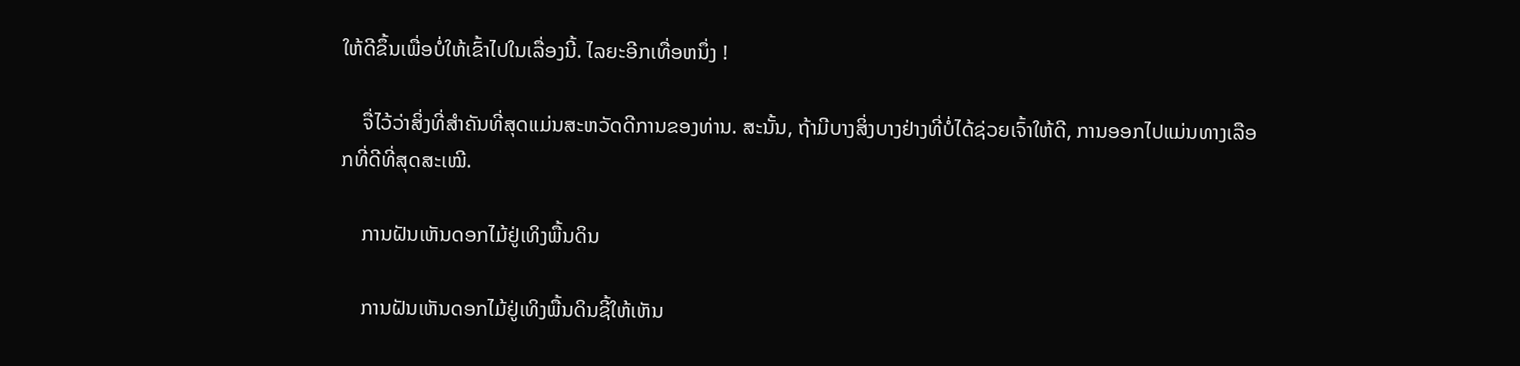ໃຫ້ດີຂຶ້ນເພື່ອບໍ່ໃຫ້ເຂົ້າໄປໃນເລື່ອງນີ້. ໄລຍະອີກເທື່ອຫນຶ່ງ !

    ຈື່ໄວ້ວ່າສິ່ງທີ່ສໍາຄັນທີ່ສຸດແມ່ນສະຫວັດດີການຂອງທ່ານ. ສະນັ້ນ, ຖ້າມີບາງສິ່ງບາງຢ່າງທີ່ບໍ່ໄດ້ຊ່ວຍເຈົ້າໃຫ້ດີ, ການອອກໄປແມ່ນທາງເລືອກທີ່ດີທີ່ສຸດສະເໝີ.

    ການຝັນເຫັນດອກໄມ້ຢູ່ເທິງພື້ນດິນ

    ການຝັນເຫັນດອກໄມ້ຢູ່ເທິງພື້ນດິນຊີ້ໃຫ້ເຫັນ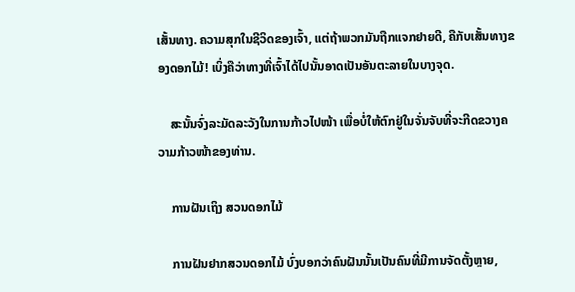ເສັ້ນທາງ. ຄວາມສຸກໃນຊີວິດຂອງເຈົ້າ, ແຕ່ຖ້າພວກມັນຖືກແຈກຢາຍດີ, ຄືກັບເສັ້ນທາງຂອງດອກໄມ້! ເບິ່ງຄືວ່າທາງທີ່ເຈົ້າໄດ້ໄປນັ້ນອາດເປັນອັນຕະລາຍໃນບາງຈຸດ.

    ສະນັ້ນຈົ່ງລະມັດລະວັງໃນການກ້າວໄປໜ້າ ເພື່ອບໍ່ໃຫ້ຕົກຢູ່ໃນຈັ່ນຈັບທີ່ຈະກີດຂວາງຄວາມກ້າວໜ້າຂອງທ່ານ.

    ການຝັນເຖິງ ສວນດອກໄມ້

    ການຝັນຢາກສວນດອກໄມ້ ບົ່ງບອກວ່າຄົນຝັນນັ້ນເປັນຄົນທີ່ມີການຈັດຕັ້ງຫຼາຍ,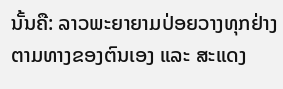ນັ້ນຄື: ລາວພະຍາຍາມປ່ອຍວາງທຸກຢ່າງຕາມທາງຂອງຕົນເອງ ແລະ ສະແດງ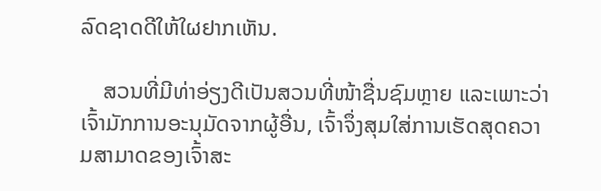ລົດຊາດດີໃຫ້ໃຜຢາກເຫັນ.

    ສວນທີ່ມີທ່າອ່ຽງດີເປັນສວນທີ່ໜ້າຊື່ນຊົມຫຼາຍ ແລະເພາະວ່າເຈົ້າມັກການອະນຸມັດຈາກຜູ້ອື່ນ, ເຈົ້າຈຶ່ງສຸມໃສ່ການເຮັດສຸດຄວາມສາມາດຂອງເຈົ້າສະ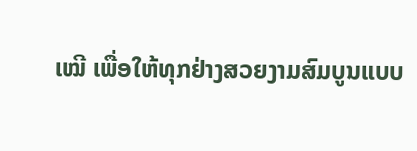ເໝີ ເພື່ອໃຫ້ທຸກຢ່າງສວຍງາມສົມບູນແບບ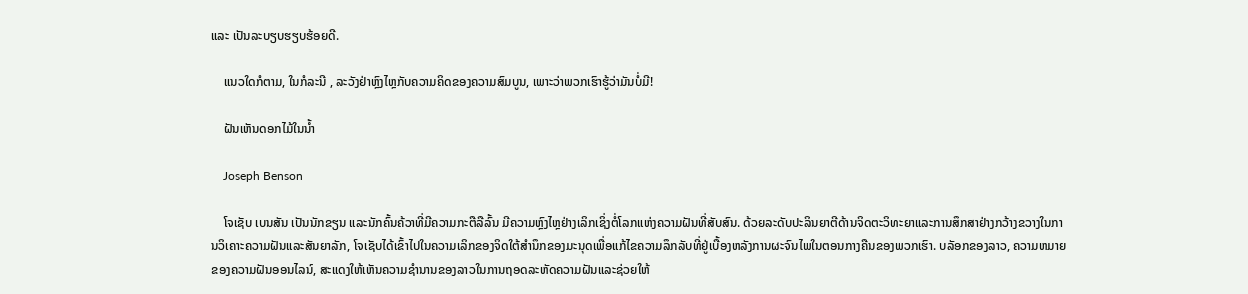ແລະ ເປັນລະບຽບຮຽບຮ້ອຍດີ.

    ແນວໃດກໍຕາມ, ໃນກໍລະນີ , ລະວັງຢ່າຫຼົງໄຫຼກັບຄວາມຄິດຂອງຄວາມສົມບູນ, ເພາະວ່າພວກເຮົາຮູ້ວ່າມັນບໍ່ມີ!

    ຝັນເຫັນດອກໄມ້ໃນນ້ຳ

    Joseph Benson

    ໂຈເຊັບ ເບນສັນ ເປັນນັກຂຽນ ແລະນັກຄົ້ນຄ້ວາທີ່ມີຄວາມກະຕືລືລົ້ນ ມີຄວາມຫຼົງໄຫຼຢ່າງເລິກເຊິ່ງຕໍ່ໂລກແຫ່ງຄວາມຝັນທີ່ສັບສົນ. ດ້ວຍລະດັບປະລິນຍາຕີດ້ານຈິດຕະວິທະຍາແລະການສຶກສາຢ່າງກວ້າງຂວາງໃນການວິເຄາະຄວາມຝັນແລະສັນຍາລັກ, ໂຈເຊັບໄດ້ເຂົ້າໄປໃນຄວາມເລິກຂອງຈິດໃຕ້ສໍານຶກຂອງມະນຸດເພື່ອແກ້ໄຂຄວາມລຶກລັບທີ່ຢູ່ເບື້ອງຫລັງການຜະຈົນໄພໃນຕອນກາງຄືນຂອງພວກເຮົາ. ບລັອກຂອງລາວ, ຄວາມຫມາຍຂອງຄວາມຝັນອອນໄລນ໌, ສະແດງໃຫ້ເຫັນຄວາມຊໍານານຂອງລາວໃນການຖອດລະຫັດຄວາມຝັນແລະຊ່ວຍໃຫ້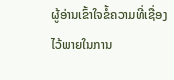ຜູ້ອ່ານເຂົ້າໃຈຂໍ້ຄວາມທີ່ເຊື່ອງໄວ້ພາຍໃນການ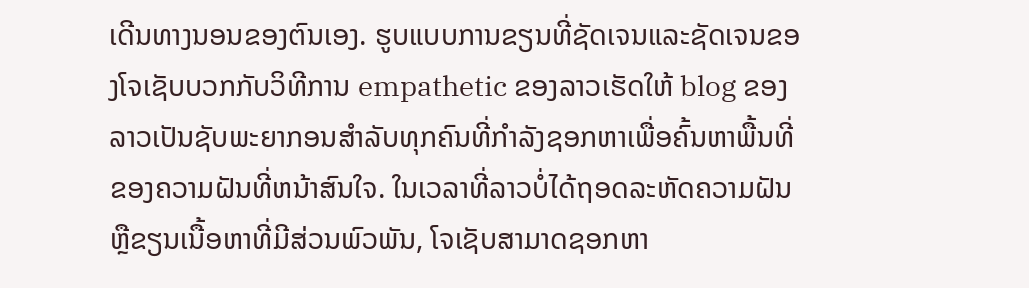ເດີນທາງນອນຂອງຕົນເອງ. ຮູບແບບການຂຽນທີ່ຊັດເຈນແລະຊັດເຈນຂອງໂຈເຊັບບວກກັບວິທີການ empathetic ຂອງລາວເຮັດໃຫ້ blog ຂອງລາວເປັນຊັບພະຍາກອນສໍາລັບທຸກຄົນທີ່ກໍາລັງຊອກຫາເພື່ອຄົ້ນຫາພື້ນທີ່ຂອງຄວາມຝັນທີ່ຫນ້າສົນໃຈ. ໃນເວລາທີ່ລາວບໍ່ໄດ້ຖອດລະຫັດຄວາມຝັນຫຼືຂຽນເນື້ອຫາທີ່ມີສ່ວນພົວພັນ, ໂຈເຊັບສາມາດຊອກຫາ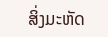ສິ່ງມະຫັດ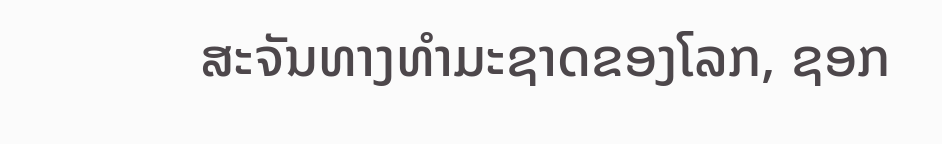ສະຈັນທາງທໍາມະຊາດຂອງໂລກ, ຊອກ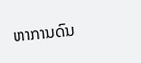ຫາການດົນ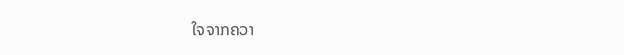ໃຈຈາກຄວາ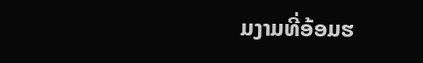ມງາມທີ່ອ້ອມຮ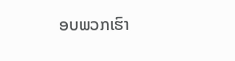ອບພວກເຮົາ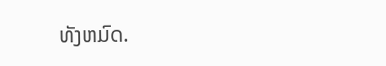ທັງຫມົດ.